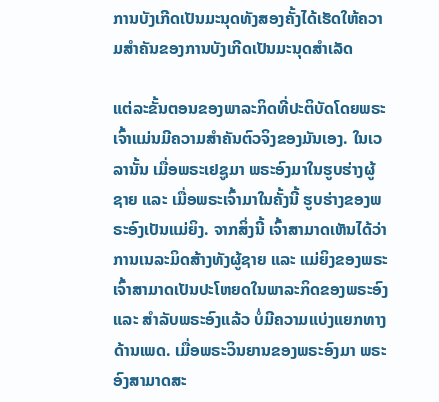ການບັງເກີດເປັນມະນຸດທັງສອງຄັ້ງໄດ້ເຮັດໃຫ້ຄວາມສຳຄັນຂອງການບັງເກີດເປັນມະນຸດສຳເລັດ

ແຕ່ລະຂັ້ນຕອນຂອງພາລະກິດທີ່ປະຕິບັດໂດຍພຣະເຈົ້າແມ່ນມີຄວາມສໍາຄັນຕົວຈິງຂອງມັນເອງ. ໃນເວລານັ້ນ ເມື່ອພຣະເຢຊູມາ ພຣະອົງມາໃນຮູບຮ່າງຜູ້ຊາຍ ແລະ ເມື່ອພຣະເຈົ້າມາໃນຄັ້ງນີ້ ຮູບຮ່າງຂອງພຣະອົງເປັນແມ່ຍິງ. ຈາກສິ່ງນີ້ ເຈົ້າສາມາດເຫັນໄດ້ວ່າ ການເນລະມິດສ້າງທັງຜູ້ຊາຍ ແລະ ແມ່ຍິງຂອງພຣະເຈົ້າສາມາດເປັນປະໂຫຍດໃນພາລະກິດຂອງພຣະອົງ ແລະ ສໍາລັບພຣະອົງແລ້ວ ບໍ່ມີຄວາມແບ່ງແຍກທາງດ້ານເພດ. ເມື່ອພຣະວິນຍານຂອງພຣະອົງມາ ພຣະອົງສາມາດສະ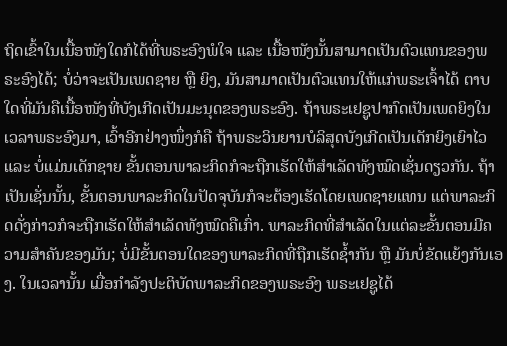ຖິດເຂົ້າໃນເນື້ອໜັງໃດກໍໄດ້ທີ່ພຣະອົງພໍໃຈ ແລະ ເນື້ອໜັງນັ້ນສາມາດເປັນຕົວແທນຂອງພຣະອົງໄດ້; ບໍ່ວ່າຈະເປັນເພດຊາຍ ຫຼື ຍິງ, ມັນສາມາດເປັນຕົວແທນໃຫ້ແກ່ພຣະເຈົ້າໄດ້ ຕາບໃດທີ່ມັນຄືເນື້ອໜັງທີ່ບັງເກີດເປັນມະນຸດຂອງພຣະອົງ. ຖ້າພຣະເຢຊູປາກົດເປັນເພດຍິງໃນເວລາພຣະອົງມາ, ເວົ້າອີກຢ່າງໜຶ່ງກໍຄື ຖ້າພຣະວິນຍານບໍລິສຸດບັງເກີດເປັນເດັກຍິງເຍົາໄວ ແລະ ບໍ່ແມ່ນເດັກຊາຍ ຂັ້ນຕອນພາລະກິດກໍຈະຖືກເຮັດໃຫ້ສໍາເລັດທັງໝົດເຊັ່ນດຽວກັນ. ຖ້າເປັນເຊັ່ນນັ້ນ, ຂັ້ນຕອນພາລະກິດໃນປັດຈຸບັນກໍຈະຕ້ອງເຮັດໂດຍເພດຊາຍແທນ ແຕ່ພາລະກິດດັ່ງກ່າວກໍຈະຖືກເຮັດໃຫ້ສໍາເລັດທັງໝົດຄືເກົ່າ. ພາລະກິດທີ່ສໍາເລັດໃນແຕ່ລະຂັ້ນຕອນມີຄວາມສໍາຄັນຂອງມັນ; ບໍ່ມີຂັ້ນຕອນໃດຂອງພາລະກິດທີ່ຖືກເຮັດຊໍ້າກັນ ຫຼື ມັນບໍ່ຂັດແຍ້ງກັນເອງ. ໃນເວລານັ້ນ ເມື່ອກຳລັງປະຕິບັດພາລະກິດຂອງພຣະອົງ ພຣະເຢຊູໄດ້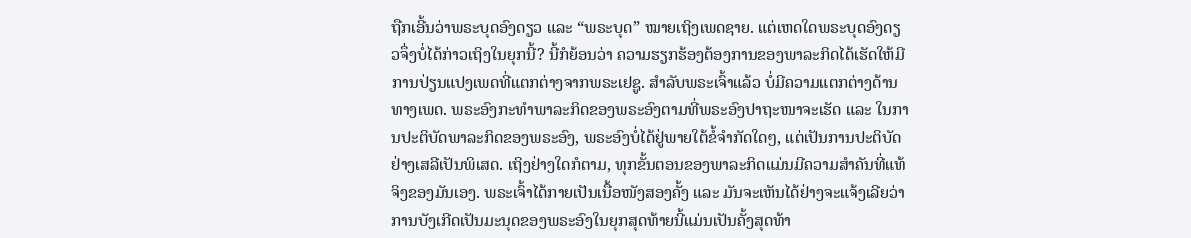ຖືກເອີ້ນວ່າພຣະບຸດອົງດຽວ ແລະ “ພຣະບຸດ” ໝາຍເຖິງເພດຊາຍ. ແຕ່ເຫດໃດພຣະບຸດອົງດຽວຈຶ່ງບໍ່ໄດ້ກ່າວເຖິງໃນຍຸກນີ້? ນີ້ກໍຍ້ອນວ່າ ຄວາມຮຽກຮ້ອງຕ້ອງການຂອງພາລະກິດໄດ້ເຮັດໃຫ້ມີການປ່ຽນແປງເພດທີ່ແຕກຕ່າງຈາກພຣະເຢຊູ. ສໍາລັບພຣະເຈົ້າແລ້ວ ບໍ່ມີຄວາມແຕກຕ່າງດ້ານທາງເພດ. ພຣະອົງກະທໍາພາລະກິດຂອງພຣະອົງຕາມທີ່ພຣະອົງປາຖະໜາຈະເຮັດ ແລະ ໃນການປະຕິບັດພາລະກິດຂອງພຣະອົງ, ພຣະອົງບໍ່ໄດ້ຢູ່ພາຍໃຕ້ຂໍ້ຈໍາກັດໃດໆ, ແຕ່ເປັນການປະຕິບັດຢ່າງເສລີເປັນພິເສດ. ເຖິງຢ່າງໃດກໍຕາມ, ທຸກຂັ້ນຕອນຂອງພາລະກິດແມ່ນມີຄວາມສໍາຄັນທີ່ແທ້ຈິງຂອງມັນເອງ. ພຣະເຈົ້າໄດ້ກາຍເປັນເນື້ອໜັງສອງຄັ້ງ ແລະ ມັນຈະເຫັນໄດ້ຢ່າງຈະແຈ້ງເລີຍວ່າ ການບັງເກີດເປັນມະນຸດຂອງພຣະອົງໃນຍຸກສຸດທ້າຍນີ້ແມ່ນເປັນຄັ້ງສຸດທ້າ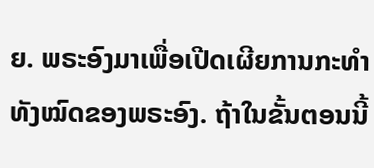ຍ. ພຣະອົງມາເພື່ອເປີດເຜີຍການກະທໍາທັງໝົດຂອງພຣະອົງ. ຖ້າໃນຂັ້ນຕອນນີ້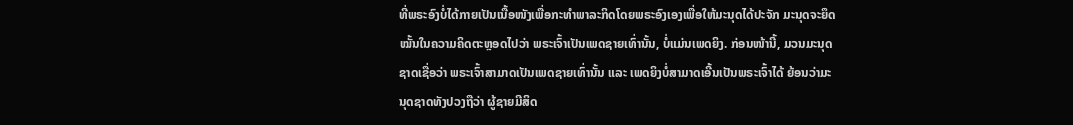ທີ່ພຣະອົງບໍ່ໄດ້ກາຍເປັນເນື້ອໜັງເພື່ອກະທໍາພາລະກິດໂດຍພຣະອົງເອງເພື່ອໃຫ້ມະນຸດໄດ້ປະຈັກ ມະນຸດຈະຍຶດໝັ້ນໃນຄວາມຄິດຕະຫຼອດໄປວ່າ ພຣະເຈົ້າເປັນເພດຊາຍເທົ່ານັ້ນ, ບໍ່ແມ່ນເພດຍິງ. ກ່ອນໜ້ານີ້, ມວນມະນຸດຊາດເຊື່ອວ່າ ພຣະເຈົ້າສາມາດເປັນເພດຊາຍເທົ່ານັ້ນ ແລະ ເພດຍິງບໍ່ສາມາດເອີ້ນເປັນພຣະເຈົ້າໄດ້ ຍ້ອນວ່າມະນຸດຊາດທັງປວງຖືວ່າ ຜູ້ຊາຍມີສິດ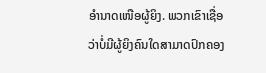ອໍານາດເໜືອຜູ້ຍິງ. ພວກເຂົາເຊື່ອວ່າບໍ່ມີຜູ້ຍິງຄົນໃດສາມາດປົກຄອງ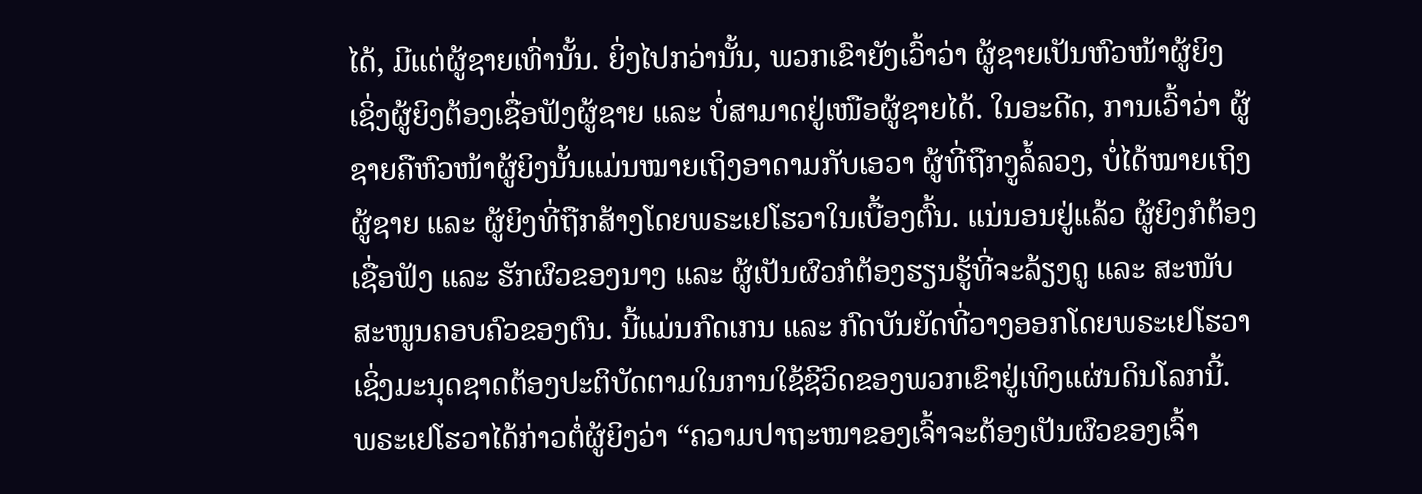ໄດ້, ມີແຕ່ຜູ້ຊາຍເທົ່ານັ້ນ. ຍິ່ງໄປກວ່ານັ້ນ, ພວກເຂົາຍັງເວົ້າວ່າ ຜູ້ຊາຍເປັນຫົວໜ້າຜູ້ຍິງ ເຊິ່ງຜູ້ຍິງຕ້ອງເຊື່ອຟັງຜູ້ຊາຍ ແລະ ບໍ່ສາມາດຢູ່ເໜືອຜູ້ຊາຍໄດ້. ໃນອະດີດ, ການເວົ້າວ່າ ຜູ້ຊາຍຄືຫົວໜ້າຜູ້ຍິງນັ້ນແມ່ນໝາຍເຖິງອາດາມກັບເອວາ ຜູ້ທີ່ຖືກງູລໍ້ລວງ, ບໍ່ໄດ້ໝາຍເຖິງຜູ້ຊາຍ ແລະ ຜູ້ຍິງທີ່ຖືກສ້າງໂດຍພຣະເຢໂຮວາໃນເບື້ອງຕົ້ນ. ແນ່ນອນຢູ່ແລ້ວ ຜູ້ຍິງກໍຕ້ອງເຊື່ອຟັງ ແລະ ຮັກຜົວຂອງນາງ ແລະ ຜູ້ເປັນຜົວກໍຕ້ອງຮຽນຮູ້ທີ່ຈະລ້ຽງດູ ແລະ ສະໜັບສະໜູນຄອບຄົວຂອງຕົນ. ນີ້ແມ່ນກົດເກນ ແລະ ກົດບັນຍັດທີ່ວາງອອກໂດຍພຣະເຢໂຮວາ ເຊິ່ງມະນຸດຊາດຕ້ອງປະຕິບັດຕາມໃນການໃຊ້ຊີວິດຂອງພວກເຂົາຢູ່ເທິງແຜ່ນດິນໂລກນີ້. ພຣະເຢໂຮວາໄດ້ກ່າວຕໍ່ຜູ້ຍິງວ່າ “ຄວາມປາຖະໜາຂອງເຈົ້າຈະຕ້ອງເປັນຜົວຂອງເຈົ້າ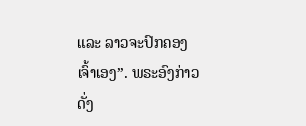ແລະ ລາວຈະປົກຄອງເຈົ້າເອງ”. ພຣະອົງກ່າວດັ່ງ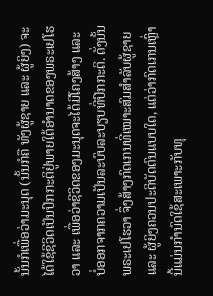ນັ້ນກໍເພື່ອວ່າມະນຸດ (ນັ້ນກໍຄື ທັງຜູ້ຊາຍ ແລະ ຜູ້ຍິງ) ຈະໄດ້ໃຊ້ຊີວິດເປັນປົກກະຕິຢູ່ພາຍໃຕ້ອຳນາດຂອງພຣະເຢໂຮວາ ແລະ ເພື່ອວ່າຊີວິດຂອງມະນຸດຈະໄດ້ມີໂຄງສ້າງ ແລະ ບໍ່ອອກຈາກຄວາມເປັນລະບົບລະບຽບທີ່ປົກກະຕິ. ດັ່ງນັ້ນ ພຣະເຢໂຮວາ ຈຶ່ງສ້າງກົດເກນທີ່ເໝາະສົມສໍາລັບຜູ້ຊາຍ ແລະ ຜູ້ຍິງຄວນປະຕິບັດຕົນແບບໃດ, ແຕ່ວ່າກົດເກນເຫຼົ່ານີ້ແມ່ນກໍານົດໃຊ້ສະເພາະກັບທຸ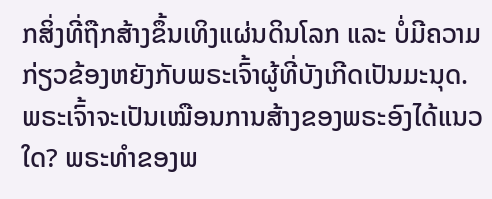ກສິ່ງທີ່ຖືກສ້າງຂຶ້ນເທິງແຜ່ນດິນໂລກ ແລະ ບໍ່ມີຄວາມກ່ຽວຂ້ອງຫຍັງກັບພຣະເຈົ້າຜູ້ທີ່ບັງເກີດເປັນມະນຸດ. ພຣະເຈົ້າຈະເປັນເໝືອນການສ້າງຂອງພຣະອົງໄດ້ແນວໃດ? ພຣະທໍາຂອງພ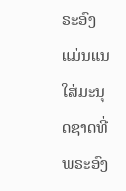ຣະອົງແມ່ນແນໃສ່ມະນຸດຊາດທີ່ພຣະອົງ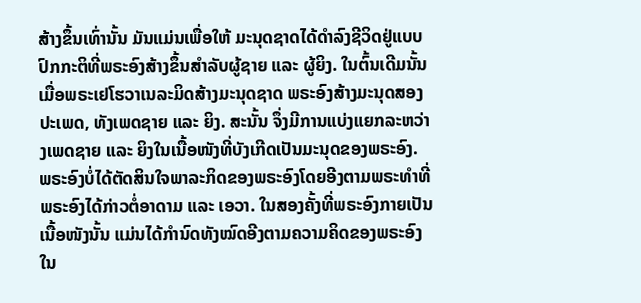ສ້າງຂຶ້ນເທົ່ານັ້ນ ມັນແມ່ນເພື່ອໃຫ້ ມະນຸດຊາດໄດ້ດໍາລົງຊີວິດຢູ່ແບບປົກກະຕິທີ່ພຣະອົງສ້າງຂຶ້ນສໍາລັບຜູ້ຊາຍ ແລະ ຜູ້ຍິງ. ໃນຕົ້ນເດີມນັ້ນ ເມື່ອພຣະເຢໂຮວາເນລະມິດສ້າງມະນຸດຊາດ ພຣະອົງສ້າງມະນຸດສອງປະເພດ, ທັງເພດຊາຍ ແລະ ຍິງ. ສະນັ້ນ ຈຶ່ງມີການແບ່ງແຍກລະຫວ່າງເພດຊາຍ ແລະ ຍິງໃນເນື້ອໜັງທີ່ບັງເກີດເປັນມະນຸດຂອງພຣະອົງ. ພຣະອົງບໍ່ໄດ້ຕັດສິນໃຈພາລະກິດຂອງພຣະອົງໂດຍອີງຕາມພຣະທໍາທີ່ພຣະອົງໄດ້ກ່າວຕໍ່ອາດາມ ແລະ ເອວາ. ໃນສອງຄັ້ງທີ່ພຣະອົງກາຍເປັນເນື້ອໜັງນັ້ນ ແມ່ນໄດ້ກໍານົດທັງໝົດອີງຕາມຄວາມຄິດຂອງພຣະອົງໃນ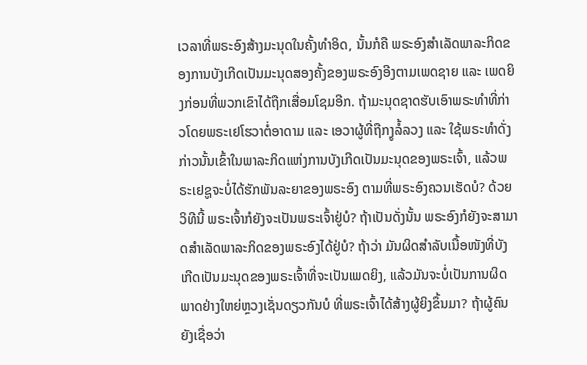ເວລາທີ່ພຣະອົງສ້າງມະນຸດໃນຄັ້ງທໍາອິດ, ນັ້ນກໍຄື ພຣະອົງສໍາເລັດພາລະກິດຂອງການບັງເກີດເປັນມະນຸດສອງຄັ້ງຂອງພຣະອົງອີງຕາມເພດຊາຍ ແລະ ເພດຍິງກ່ອນທີ່ພວກເຂົາໄດ້ຖືກເສື່ອມໂຊມອີກ. ຖ້າມະນຸດຊາດຮັບເອົາພຣະທໍາທີ່ກ່າວໂດຍພຣະເຢໂຮວາຕໍ່ອາດາມ ແລະ ເອວາຜູ້ທີ່ຖືກງູລໍ້ລວງ ແລະ ໃຊ້ພຣະທໍາດັ່ງກ່າວນັ້ນເຂົ້າໃນພາລະກິດແຫ່ງການບັງເກີດເປັນມະນຸດຂອງພຣະເຈົ້າ, ແລ້ວພຣະເຢຊູຈະບໍ່ໄດ້ຮັກພັນລະຍາຂອງພຣະອົງ ຕາມທີ່ພຣະອົງຄວນເຮັດບໍ? ດ້ວຍວິທີນີ້ ພຣະເຈົ້າກໍຍັງຈະເປັນພຣະເຈົ້າຢູ່ບໍ? ຖ້າເປັນດັ່ງນັ້ນ ພຣະອົງກໍຍັງຈະສາມາດສໍາເລັດພາລະກິດຂອງພຣະອົງໄດ້ຢູ່ບໍ? ຖ້າວ່າ ມັນຜິດສໍາລັບເນື້ອໜັງທີ່ບັງເກີດເປັນມະນຸດຂອງພຣະເຈົ້າທີ່ຈະເປັນເພດຍິງ, ແລ້ວມັນຈະບໍ່ເປັນການຜິດພາດຢ່າງໃຫຍ່ຫຼວງເຊັ່ນດຽວກັນບໍ ທີ່ພຣະເຈົ້າໄດ້ສ້າງຜູ້ຍິງຂຶ້ນມາ? ຖ້າຜູ້ຄົນຍັງເຊື່ອວ່າ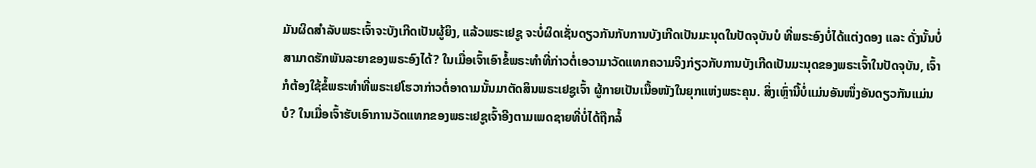ມັນຜິດສໍາລັບພຣະເຈົ້າຈະບັງເກີດເປັນຜູ້ຍິງ, ແລ້ວພຣະເຢຊູ ຈະບໍ່ຜິດເຊັ່ນດຽວກັນກັບການບັງເກີດເປັນມະນຸດໃນປັດຈຸບັນບໍ ທີ່ພຣະອົງບໍ່ໄດ້ແຕ່ງດອງ ແລະ ດັ່ງນັ້ນບໍ່ສາມາດຮັກພັນລະຍາຂອງພຣະອົງໄດ້? ໃນເມື່ອເຈົ້າເອົາຂໍ້ພຣະທໍາທີ່ກ່າວຕໍ່ເອວາມາວັດແທກຄວາມຈິງກ່ຽວກັບການບັງເກີດເປັນມະນຸດຂອງພຣະເຈົ້າໃນປັດຈຸບັນ, ເຈົ້າກໍຕ້ອງໃຊ້ຂໍ້ພຣະທໍາທີ່ພຣະເຢໂຮວາກ່າວຕໍ່ອາດາມນັ້ນມາຕັດສິນພຣະເຢຊູເຈົ້າ ຜູ້ກາຍເປັນເນື້ອໜັງໃນຍຸກແຫ່ງພຣະຄຸນ. ສິ່ງເຫຼົ່ານີ້ບໍ່ແມ່ນອັນໜຶ່ງອັນດຽວກັນແມ່ນບໍ? ໃນເມື່ອເຈົ້າຮັບເອົາການວັດແທກຂອງພຣະເຢຊູເຈົ້າອີງຕາມເພດຊາຍທີ່ບໍ່ໄດ້ຖືກລໍ້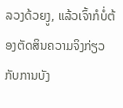ລວງດ້ວຍງູ, ແລ້ວເຈົ້າກໍບໍ່ຕ້ອງຕັດສິນຄວາມຈິງກ່ຽວກັບການບັງ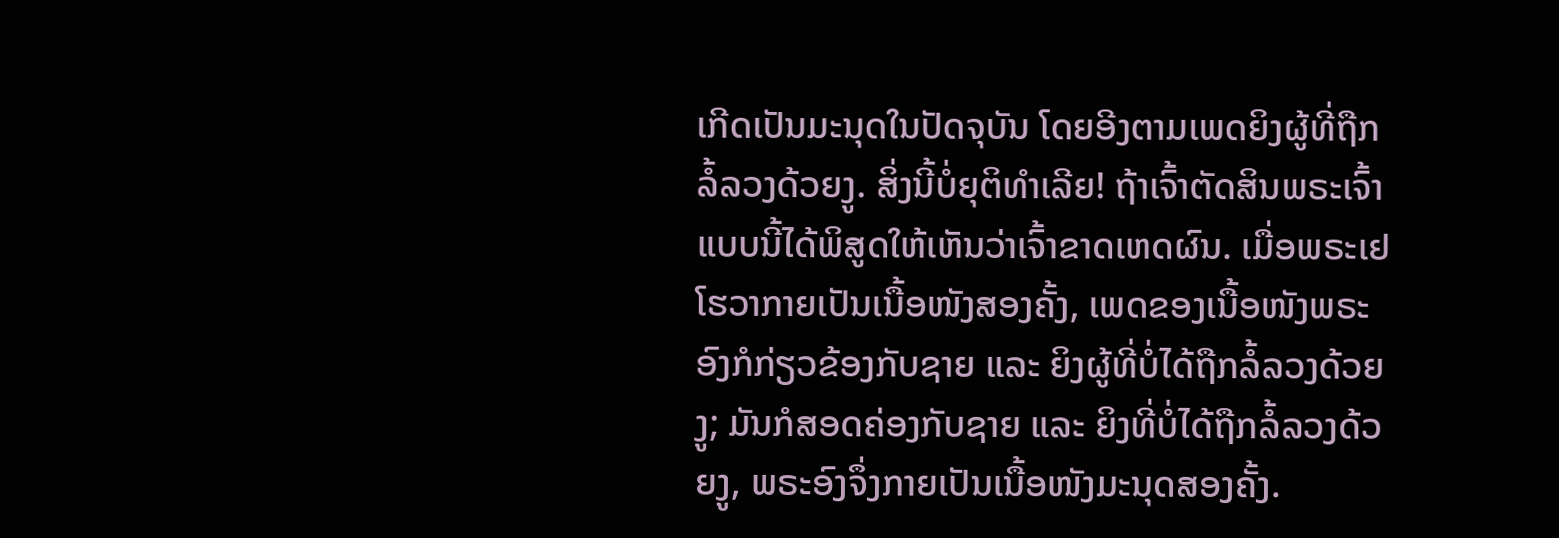ເກີດເປັນມະນຸດໃນປັດຈຸບັນ ໂດຍອີງຕາມເພດຍິງຜູ້ທີ່ຖືກລໍ້ລວງດ້ວຍງູ. ສິ່ງນີ້ບໍ່ຍຸຕິທໍາເລີຍ! ຖ້າເຈົ້າຕັດສິນພຣະເຈົ້າແບບນີ້ໄດ້ພິສູດໃຫ້ເຫັນວ່າເຈົ້າຂາດເຫດຜົນ. ເມື່ອພຣະເຢໂຮວາກາຍເປັນເນື້ອໜັງສອງຄັ້ງ, ເພດຂອງເນື້ອໜັງພຣະອົງກໍກ່ຽວຂ້ອງກັບຊາຍ ແລະ ຍິງຜູ້ທີ່ບໍ່ໄດ້ຖືກລໍ້ລວງດ້ວຍງູ; ມັນກໍສອດຄ່ອງກັບຊາຍ ແລະ ຍິງທີ່ບໍ່ໄດ້ຖືກລໍ້ລວງດ້ວຍງູ, ພຣະອົງຈຶ່ງກາຍເປັນເນື້ອໜັງມະນຸດສອງຄັ້ງ.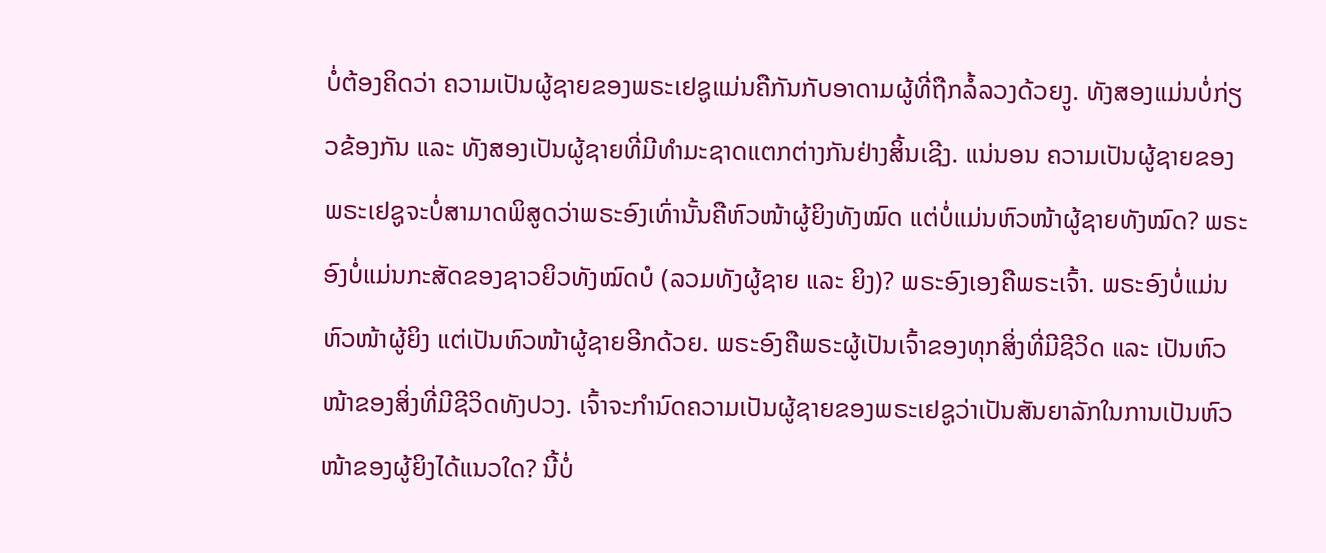ບໍ່ຕ້ອງຄິດວ່າ ຄວາມເປັນຜູ້ຊາຍຂອງພຣະເຢຊູແມ່ນຄືກັນກັບອາດາມຜູ້ທີ່ຖືກລໍ້ລວງດ້ວຍງູ. ທັງສອງແມ່ນບໍ່ກ່ຽວຂ້ອງກັນ ແລະ ທັງສອງເປັນຜູ້ຊາຍທີ່ມີທຳມະຊາດແຕກຕ່າງກັນຢ່າງສິ້ນເຊີງ. ແນ່ນອນ ຄວາມເປັນຜູ້ຊາຍຂອງພຣະເຢຊູຈະບໍ່ສາມາດພິສູດວ່າພຣະອົງເທົ່ານັ້ນຄືຫົວໜ້າຜູ້ຍິງທັງໝົດ ແຕ່ບໍ່ແມ່ນຫົວໜ້າຜູ້ຊາຍທັງໝົດ? ພຣະອົງບໍ່ແມ່ນກະສັດຂອງຊາວຍິວທັງໝົດບໍ (ລວມທັງຜູ້ຊາຍ ແລະ ຍິງ)? ພຣະອົງເອງຄືພຣະເຈົ້າ. ພຣະອົງບໍ່ແມ່ນຫົວໜ້າຜູ້ຍິງ ແຕ່ເປັນຫົວໜ້າຜູ້ຊາຍອີກດ້ວຍ. ພຣະອົງຄືພຣະຜູ້ເປັນເຈົ້າຂອງທຸກສິ່ງທີ່ມີຊີວິດ ແລະ ເປັນຫົວໜ້າຂອງສິ່ງທີ່ມີຊີວິດທັງປວງ. ເຈົ້າຈະກຳນົດຄວາມເປັນຜູ້ຊາຍຂອງພຣະເຢຊູວ່າເປັນສັນຍາລັກໃນການເປັນຫົວໜ້າຂອງຜູ້ຍິງໄດ້ແນວໃດ? ນີ້ບໍ່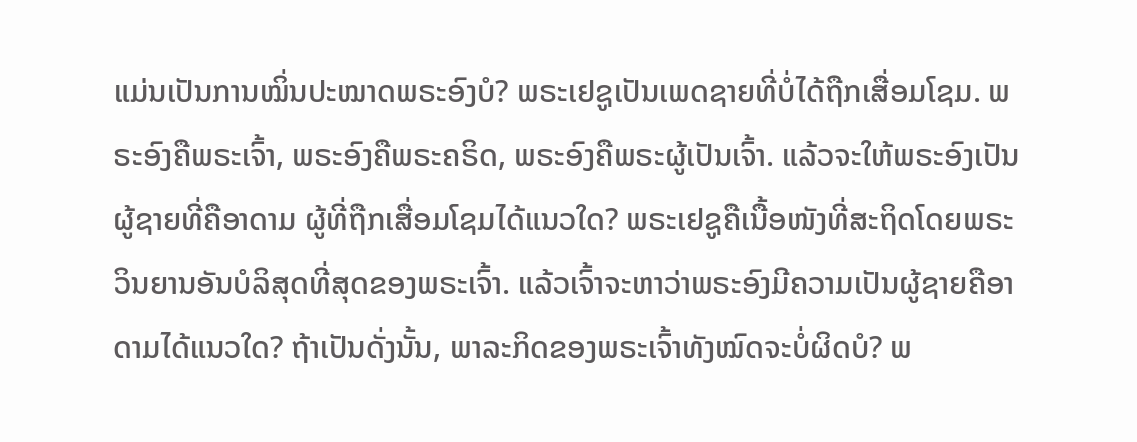ແມ່ນເປັນການໝິ່ນປະໝາດພຣະອົງບໍ? ພຣະເຢຊູເປັນເພດຊາຍທີ່ບໍ່ໄດ້ຖືກເສື່ອມໂຊມ. ພຣະອົງຄືພຣະເຈົ້າ, ພຣະອົງຄືພຣະຄຣິດ, ພຣະອົງຄືພຣະຜູ້ເປັນເຈົ້າ. ແລ້ວຈະໃຫ້ພຣະອົງເປັນຜູ້ຊາຍທີ່ຄືອາດາມ ຜູ້ທີ່ຖືກເສື່ອມໂຊມໄດ້ແນວໃດ? ພຣະເຢຊູຄືເນື້ອໜັງທີ່ສະຖິດໂດຍພຣະວິນຍານອັນບໍລິສຸດທີ່ສຸດຂອງພຣະເຈົ້າ. ແລ້ວເຈົ້າຈະຫາວ່າພຣະອົງມີຄວາມເປັນຜູ້ຊາຍຄືອາດາມໄດ້ແນວໃດ? ຖ້າເປັນດັ່ງນັ້ນ, ພາລະກິດຂອງພຣະເຈົ້າທັງໝົດຈະບໍ່ຜິດບໍ? ພ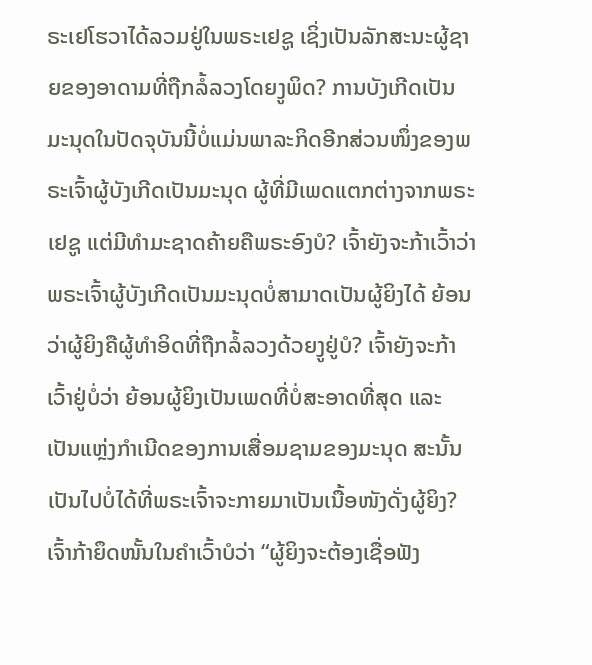ຣະເຢໂຮວາໄດ້ລວມຢູ່ໃນພຣະເຢຊູ ເຊິ່ງເປັນລັກສະນະຜູ້ຊາຍຂອງອາດາມທີ່ຖືກລໍ້ລວງໂດຍງູພິດ? ການບັງເກີດເປັນມະນຸດໃນປັດຈຸບັນນີ້ບໍ່ແມ່ນພາລະກິດອີກສ່ວນໜຶ່ງຂອງພຣະເຈົ້າຜູ້ບັງເກີດເປັນມະນຸດ ຜູ້ທີ່ມີເພດແຕກຕ່າງຈາກພຣະເຢຊູ ແຕ່ມີທຳມະຊາດຄ້າຍຄືພຣະອົງບໍ? ເຈົ້າຍັງຈະກ້າເວົ້າວ່າພຣະເຈົ້າຜູ້ບັງເກີດເປັນມະນຸດບໍ່ສາມາດເປັນຜູ້ຍິງໄດ້ ຍ້ອນວ່າຜູ້ຍິງຄືຜູ້ທໍາອິດທີ່ຖືກລໍ້ລວງດ້ວຍງູຢູ່ບໍ? ເຈົ້າຍັງຈະກ້າເວົ້າຢູ່ບໍ່ວ່າ ຍ້ອນຜູ້ຍິງເປັນເພດທີ່ບໍ່ສະອາດທີ່ສຸດ ແລະ ເປັນແຫຼ່ງກໍາເນີດຂອງການເສື່ອມຊາມຂອງມະນຸດ ສະນັ້ນເປັນໄປບໍ່ໄດ້ທີ່ພຣະເຈົ້າຈະກາຍມາເປັນເນື້ອໜັງດັ່ງຜູ້ຍິງ? ເຈົ້າກ້າຍຶດໜັ້ນໃນຄໍາເວົ້າບໍວ່າ “ຜູ້ຍິງຈະຕ້ອງເຊື່ອຟັງ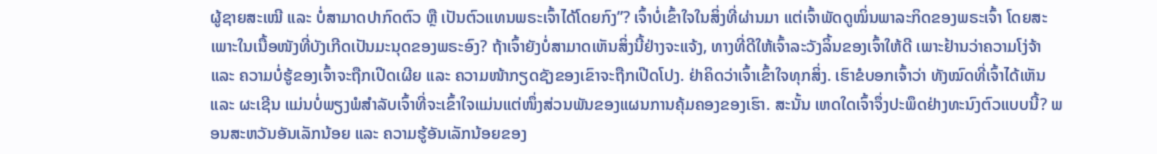ຜູ້ຊາຍສະເໝີ ແລະ ບໍ່ສາມາດປາກົດຕົວ ຫຼື ເປັນຕົວແທນພຣະເຈົ້າໄດ້ໂດຍກົງ”? ເຈົ້າບໍ່ເຂົ້າໃຈໃນສິ່ງທີ່ຜ່ານມາ ແຕ່ເຈົ້າພັດດູໝິ່ນພາລະກິດຂອງພຣະເຈົ້າ ໂດຍສະເພາະໃນເນື້ອໜັງທີ່ບັງເກີດເປັນມະນຸດຂອງພຣະອົງ? ຖ້າເຈົ້າຍັງບໍ່ສາມາດເຫັນສິ່ງນີ້ຢ່າງຈະແຈ້ງ, ທາງທີ່ດີໃຫ້ເຈົ້າລະວັງລິ້ນຂອງເຈົ້າໃຫ້ດີ ເພາະຢ້ານວ່າຄວາມໂງ່ຈ້າ ແລະ ຄວາມບໍ່ຮູ້ຂອງເຈົ້າຈະຖືກເປີດເຜີຍ ແລະ ຄວາມໜ້າກຽດຊັງຂອງເຂົາຈະຖືກເປີດໂປງ. ຢ່າຄິດວ່າເຈົ້າເຂົ້າໃຈທຸກສິ່ງ. ເຮົາຂໍບອກເຈົ້າວ່າ ທັງໝົດທີ່ເຈົ້າໄດ້ເຫັນ ແລະ ຜະເຊີນ ແມ່ນບໍ່ພຽງພໍສໍາລັບເຈົ້າທີ່ຈະເຂົ້າໃຈແມ່ນແຕ່ໜຶ່ງສ່ວນພັນຂອງແຜນການຄຸ້ມຄອງຂອງເຮົາ. ສະນັ້ນ ເຫດໃດເຈົ້າຈຶ່ງປະພຶດຢ່າງທະນົງຕົວແບບນີ້? ພອນສະຫວັນອັນເລັກນ້ອຍ ແລະ ຄວາມຮູ້ອັນເລັກນ້ອຍຂອງ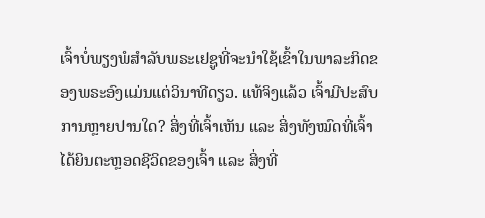ເຈົ້າບໍ່ພຽງພໍສໍາລັບພຣະເຢຊູທີ່ຈະນໍາໃຊ້ເຂົ້າໃນພາລະກິດຂອງພຣະອົງແມ່ນແຕ່ວິນາທີດຽວ. ແທ້ຈິງແລ້ວ ເຈົ້າມີປະສົບການຫຼາຍປານໃດ? ສິ່ງທີ່ເຈົ້າເຫັນ ແລະ ສິ່ງທັງໝົດທີ່ເຈົ້າໄດ້ຍິນຕະຫຼອດຊີວິດຂອງເຈົ້າ ແລະ ສິ່ງທີ່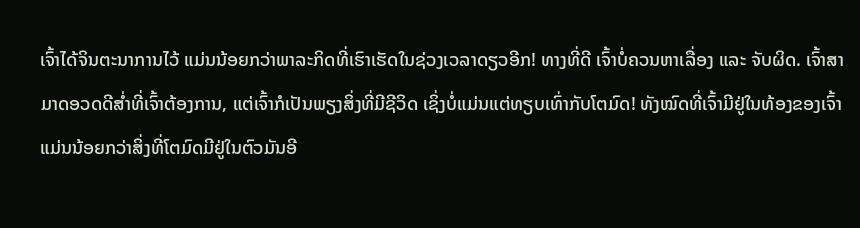ເຈົ້າໄດ້ຈິນຕະນາການໄວ້ ແມ່ນນ້ອຍກວ່າພາລະກິດທີ່ເຮົາເຮັດໃນຊ່ວງເວລາດຽວອີກ! ທາງທີ່ດີ ເຈົ້າບໍ່ຄວນຫາເລື່ອງ ແລະ ຈັບຜິດ. ເຈົ້າສາມາດອວດດີສໍ່າທີ່ເຈົ້າຕ້ອງການ, ແຕ່ເຈົ້າກໍເປັນພຽງສິ່ງທີ່ມີຊີວິດ ເຊິ່ງບໍ່ແມ່ນແຕ່ທຽບເທົ່າກັບໂຕມົດ! ທັງໝົດທີ່ເຈົ້າມີຢູ່ໃນທ້ອງຂອງເຈົ້າແມ່ນນ້ອຍກວ່າສິ່ງທີ່ໂຕມົດມີຢູ່ໃນຕົວມັນອີ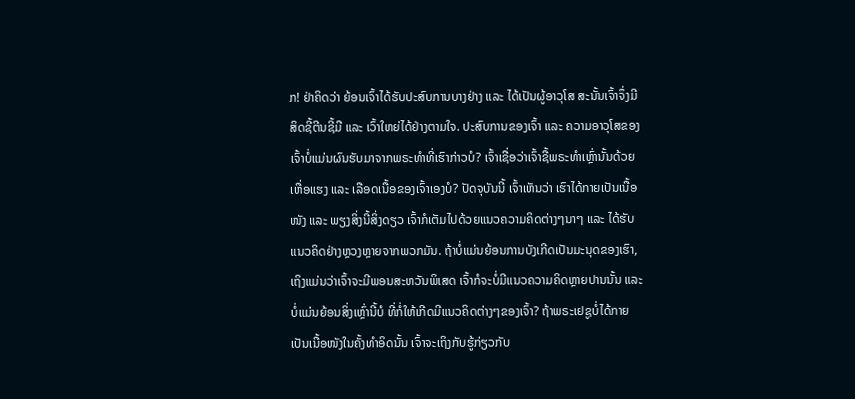ກ! ຢ່າຄິດວ່າ ຍ້ອນເຈົ້າໄດ້ຮັບປະສົບການບາງຢ່າງ ແລະ ໄດ້ເປັນຜູ້ອາວຸໂສ ສະນັ້ນເຈົ້າຈຶ່ງມີສິດຊີ້ຕີນຊີ້ມື ແລະ ເວົ້າໃຫຍ່ໄດ້ຢ່າງຕາມໃຈ. ປະສົບການຂອງເຈົ້າ ແລະ ຄວາມອາວຸໂສຂອງເຈົ້າບໍ່ແມ່ນຜົນຮັບມາຈາກພຣະທໍາທີ່ເຮົາກ່າວບໍ? ເຈົ້າເຊື່ອວ່າເຈົ້າຊື້ພຣະທໍາເຫຼົ່ານັ້ນດ້ວຍເຫື່ອແຮງ ແລະ ເລືອດເນື້ອຂອງເຈົ້າເອງບໍ? ປັດຈຸບັນນີ້ ເຈົ້າເຫັນວ່າ ເຮົາໄດ້ກາຍເປັນເນື້ອໜັງ ແລະ ພຽງສິ່ງນີ້ສິ່ງດຽວ ເຈົ້າກໍເຕັມໄປດ້ວຍແນວຄວາມຄິດຕ່າງໆນາໆ ແລະ ໄດ້ຮັບແນວຄິດຢ່າງຫຼວງຫຼາຍຈາກພວກມັນ. ຖ້າບໍ່ແມ່ນຍ້ອນການບັງເກີດເປັນມະນຸດຂອງເຮົາ, ເຖິງແມ່ນວ່າເຈົ້າຈະມີພອນສະຫວັນພິເສດ ເຈົ້າກໍຈະບໍ່ມີແນວຄວາມຄິດຫຼາຍປານນັ້ນ ແລະ ບໍ່ແມ່ນຍ້ອນສິ່ງເຫຼົ່ານີ້ບໍ ທີ່ກໍ່ໃຫ້ເກີດມີແນວຄິດຕ່າງໆຂອງເຈົ້າ? ຖ້າພຣະເຢຊູບໍ່ໄດ້ກາຍເປັນເນື້ອໜັງໃນຄັ້ງທໍາອິດນັ້ນ ເຈົ້າຈະເຖິງກັບຮູ້ກ່ຽວກັບ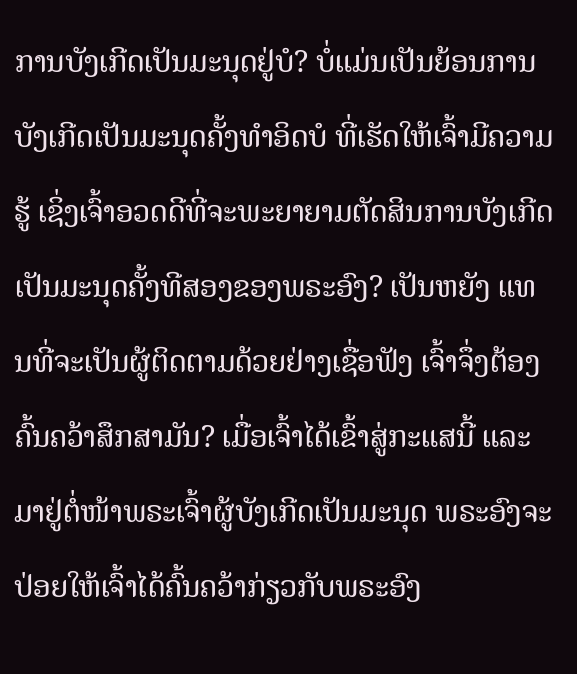ການບັງເກີດເປັນມະນຸດຢູ່ບໍ? ບໍ່ແມ່ນເປັນຍ້ອນການບັງເກີດເປັນມະນຸດຄັ້ງທໍາອິດບໍ ທີ່ເຮັດໃຫ້ເຈົ້າມີຄວາມຮູ້ ເຊິ່ງເຈົ້າອວດດີທີ່ຈະພະຍາຍາມຕັດສິນການບັງເກີດເປັນມະນຸດຄັ້ງທີສອງຂອງພຣະອົງ? ເປັນຫຍັງ ແທນທີ່ຈະເປັນຜູ້ຕິດຕາມດ້ວຍຢ່າງເຊື່ອຟັງ ເຈົ້າຈຶ່ງຕ້ອງຄົ້ນຄວ້າສຶກສາມັນ? ເມື່ອເຈົ້າໄດ້ເຂົ້າສູ່ກະແສນີ້ ແລະ ມາຢູ່ຕໍ່ໜ້າພຣະເຈົ້າຜູ້ບັງເກີດເປັນມະນຸດ ພຣະອົງຈະປ່ອຍໃຫ້ເຈົ້າໄດ້ຄົ້ນຄວ້າກ່ຽວກັບພຣະອົງ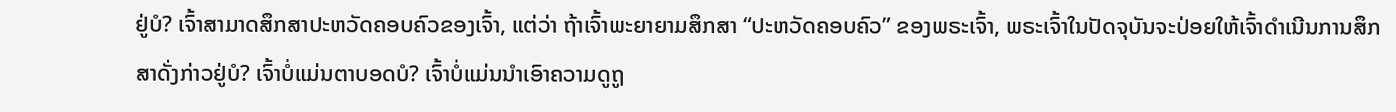ຢູ່ບໍ? ເຈົ້າສາມາດສຶກສາປະຫວັດຄອບຄົວຂອງເຈົ້າ, ແຕ່ວ່າ ຖ້າເຈົ້າພະຍາຍາມສຶກສາ “ປະຫວັດຄອບຄົວ” ຂອງພຣະເຈົ້າ, ພຣະເຈົ້າໃນປັດຈຸບັນຈະປ່ອຍໃຫ້ເຈົ້າດໍາເນີນການສຶກສາດັ່ງກ່າວຢູ່ບໍ? ເຈົ້າບໍ່ແມ່ນຕາບອດບໍ? ເຈົ້າບໍ່ແມ່ນນໍາເອົາຄວາມດູຖູ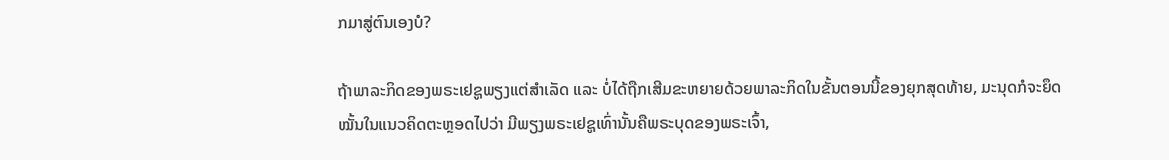ກມາສູ່ຕົນເອງບໍ?

ຖ້າພາລະກິດຂອງພຣະເຢຊູພຽງແຕ່ສຳເລັດ ແລະ ບໍ່ໄດ້ຖືກເສີມຂະຫຍາຍດ້ວຍພາລະກິດໃນຂັ້ນຕອນນີ້ຂອງຍຸກສຸດທ້າຍ, ມະນຸດກໍຈະຍຶດໝັ້ນໃນແນວຄິດຕະຫຼອດໄປວ່າ ມີພຽງພຣະເຢຊູເທົ່ານັ້ນຄືພຣະບຸດຂອງພຣະເຈົ້າ,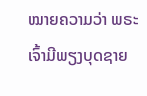ໝາຍຄວາມວ່າ ພຣະເຈົ້າມີພຽງບຸດຊາຍ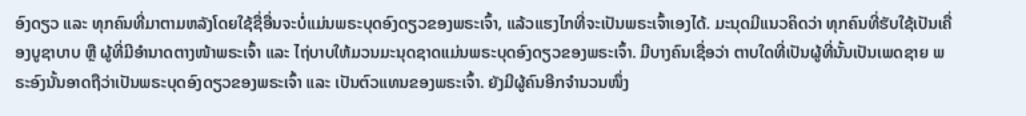ອົງດຽວ ແລະ ທຸກຄົນທີ່ມາຕາມຫລັງໂດຍໃຊ້ຊື່ອື່ນຈະບໍ່ແມ່ນພຣະບຸດອົງດຽວຂອງພຣະເຈົ້າ, ແລ້ວແຮງໄກທີ່ຈະເປັນພຣະເຈົ້າເອງໄດ້. ມະນຸດມີແນວຄິດວ່າ ທຸກຄົນທີ່ຮັບໃຊ້ເປັນເຄື່ອງບູຊາບາບ ຫຼື ຜູ້ທີ່ມີອໍານາດຕາງໜ້າພຣະເຈົ້າ ແລະ ໄຖ່ບາບໃຫ້ມວນມະນຸດຊາດແມ່ນພຣະບຸດອົງດຽວຂອງພຣະເຈົ້າ. ມີບາງຄົນເຊື່ອວ່າ ຕາບໃດທີ່ເປັນຜູ້ທີ່ນັ້ນເປັນເພດຊາຍ ພຣະອົງນັ້ນອາດຖືວ່າເປັນພຣະບຸດອົງດຽວຂອງພຣະເຈົ້າ ແລະ ເປັນຕົວແທນຂອງພຣະເຈົ້າ. ຍັງມີຜູ້ຄົນອີກຈໍານວນໜຶ່ງ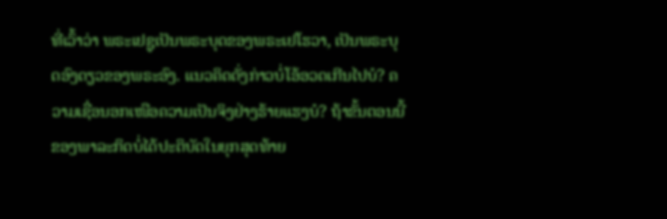ທີ່ເວົ້າວ່າ ພຣະເຢຊູເປັນພຣະບຸດຂອງພຣະເຢໂຮວາ, ເປັນພຣະບຸດອົງດຽວຂອງພຣະອົງ. ແນວຄິດດັ່ງກ່າວບໍ່ໂອ້ອວດເກີນໄປບໍ? ຄວາມເຊື່ອນອກເໜືອຄວາມເປັນຈິງຢ່າງຮ້າຍແຮງບໍ? ຖ້າຂັ້ນຕອນນີ້ຂອງພາລະກິດບໍ່ໄດ້ປະຕິບັດໃນຍຸກສຸດທ້າຍ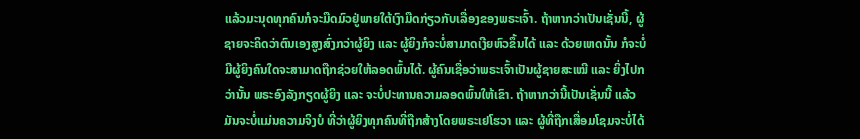ແລ້ວມະນຸດທຸກຄົນກໍຈະມືດມົວຢູ່ພາຍໃຕ້ເງົາມືດກ່ຽວກັບເລື່ອງຂອງພຣະເຈົ້າ. ຖ້າຫາກວ່າເປັນເຊັ່ນນີ້, ຜູ້ຊາຍຈະຄິດວ່າຕົນເອງສູງສົ່ງກວ່າຜູ້ຍິງ ແລະ ຜູ້ຍິງກໍຈະບໍ່ສາມາດເງີຍຫົວຂຶ້ນໄດ້ ແລະ ດ້ວຍເຫດນັ້ນ ກໍຈະບໍ່ມີຜູ້ຍິງຄົນໃດຈະສາມາດຖືກຊ່ວຍໃຫ້ລອດພົ້ນໄດ້. ຜູ້ຄົນເຊື່ອວ່າພຣະເຈົ້າເປັນຜູ້ຊາຍສະເໝີ ແລະ ຍິ່ງໄປກວ່ານັ້ນ ພຣະອົງລັງກຽດຜູ້ຍິງ ແລະ ຈະບໍ່ປະທານຄວາມລອດພົ້ນໃຫ້ເຂົາ. ຖ້າຫາກວ່ານີ້ເປັນເຊັ່ນນີ້ ແລ້ວມັນຈະບໍ່ແມ່ນຄວາມຈິງບໍ ທີ່ວ່າຜູ້ຍິງທຸກຄົນທີ່ຖືກສ້າງໂດຍພຣະເຢໂຮວາ ແລະ ຜູ້ທີ່ຖືກເສື່ອມໂຊມຈະບໍ່ໄດ້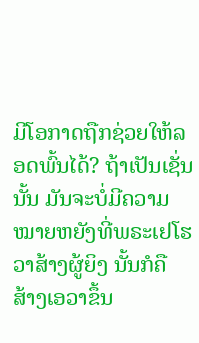ມີໂອກາດຖືກຊ່ວຍໃຫ້ລອດພົ້ນໄດ້? ຖ້າເປັນເຊັ່ນນັ້ນ ມັນຈະບໍ່ມີຄວາມໝາຍຫຍັງທີ່ພຣະເຢໂຮວາສ້າງຜູ້ຍິງ ນັ້ນກໍຄື ສ້າງເອວາຂຶ້ນ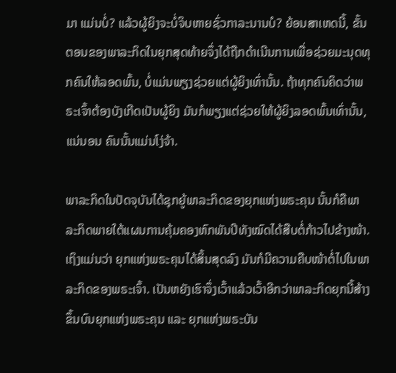ມາ ແມ່ນບໍ່? ແລ້ວຜູ້ຍິງຈະບໍ່ຈິບຫາຍຊົ່ວກາລະນານບໍ? ຍ້ອນສາເຫດນີ້, ຂັ້ນຕອນຂອງພາລະກິດໃນຍຸກສຸດທ້າຍຈຶ່ງໄດ້ຖືກດໍາເນີນການເພື່ອຊ່ວຍມະນຸດທຸກຄົນໃຫ້ລອດພົ້ນ, ບໍ່ແມ່ນພຽງຊ່ວຍແຕ່ຜູ້ຍິງເທົ່ານັ້ນ. ຖ້າທຸກຄົນຄິດວ່າພຣະເຈົ້າຕ້ອງບັງເກີດເປັນຜູ້ຍິງ ມັນກໍພຽງແຕ່ຊ່ວຍໃຫ້ຜູ້ຍິງລອດພົ້ນເທົ່ານັ້ນ, ແນ່ນອນ ຄົນນັ້ນແມ່ນໂງ່ຈ້າ.

ພາລະກິດໃນປັດຈຸບັນໄດ້ຊຸກຍູ້ພາລະກິດຂອງຍຸກແຫ່ງພຣະຄຸນ ນັ້ນກໍຄືພາລະກິດພາຍໃຕ້ແຜນການຄຸ້ມຄອງຫົກພັນປີທັງໝົດໄດ້ສືບຕໍ່ກ້າວໄປຂ້າງໜ້າ. ເຖິງແມ່ນວ່າ ຍຸກແຫ່ງພຣະຄຸນໄດ້ສິ້ນສຸດລົງ ມັນກໍມີຄວາມຄືບໜ້າຕໍ່ໄປໃນພາລະກິດຂອງພຣະເຈົ້າ. ເປັນຫຍັງເຮົາຈຶ່ງເວົ້າແລ້ວເວົ້າອີກວ່າພາລະກິດຍຸກນີ້ສ້າງຂຶ້ນບົນຍຸກແຫ່ງພຣະຄຸນ ແລະ ຍຸກແຫ່ງພຣະບັນ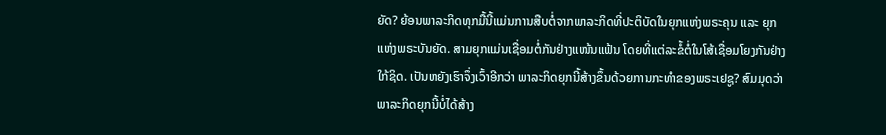ຍັດ? ຍ້ອນພາລະກິດທຸກມື້ນີ້ແມ່ນການສືບຕໍ່ຈາກພາລະກິດທີ່ປະຕິບັດໃນຍຸກແຫ່ງພຣະຄຸນ ແລະ ຍຸກແຫ່ງພຣະບັນຍັດ. ສາມຍຸກແມ່ນເຊື່ອມຕໍ່ກັນຢ່າງແໜ້ນແຟ້ນ ໂດຍທີ່ແຕ່ລະຂໍ້ຕໍ່ໃນໂສ້ເຊື່ອມໂຍງກັນຢ່າງໃກ້ຊິດ. ເປັນຫຍັງເຮົາຈຶ່ງເວົ້າອີກວ່າ ພາລະກິດຍຸກນີ້ສ້າງຂຶ້ນດ້ວຍການກະທໍາຂອງພຣະເຢຊູ? ສົມມຸດວ່າພາລະກິດຍຸກນີ້ບໍ່ໄດ້ສ້າງ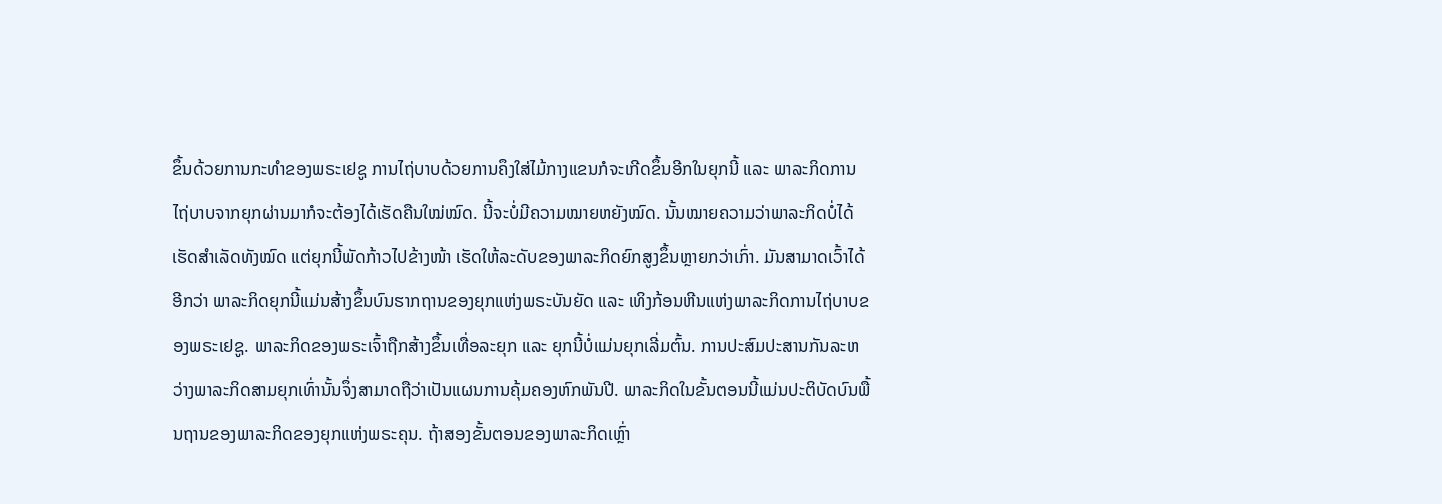ຂຶ້ນດ້ວຍການກະທໍາຂອງພຣະເຢຊູ ການໄຖ່ບາບດ້ວຍການຄຶງໃສ່ໄມ້ກາງແຂນກໍຈະເກີດຂຶ້ນອີກໃນຍຸກນີ້ ແລະ ພາລະກິດການໄຖ່ບາບຈາກຍຸກຜ່ານມາກໍຈະຕ້ອງໄດ້ເຮັດຄືນໃໝ່ໝົດ. ນີ້ຈະບໍ່ມີຄວາມໝາຍຫຍັງໝົດ. ນັ້ນໝາຍຄວາມວ່າພາລະກິດບໍ່ໄດ້ເຮັດສໍາເລັດທັງໝົດ ແຕ່ຍຸກນີ້ພັດກ້າວໄປຂ້າງໜ້າ ເຮັດໃຫ້ລະດັບຂອງພາລະກິດຍົກສູງຂຶ້ນຫຼາຍກວ່າເກົ່າ. ມັນສາມາດເວົ້າໄດ້ອີກວ່າ ພາລະກິດຍຸກນີ້ແມ່ນສ້າງຂຶ້ນບົນຮາກຖານຂອງຍຸກແຫ່ງພຣະບັນຍັດ ແລະ ເທິງກ້ອນຫີນແຫ່ງພາລະກິດການໄຖ່ບາບຂອງພຣະເຢຊູ. ພາລະກິດຂອງພຣະເຈົ້າຖືກສ້າງຂຶ້ນເທື່ອລະຍຸກ ແລະ ຍຸກນີ້ບໍ່ແມ່ນຍຸກເລີ່ມຕົ້ນ. ການປະສົມປະສານກັນລະຫວ່າງພາລະກິດສາມຍຸກເທົ່ານັ້ນຈຶ່ງສາມາດຖືວ່າເປັນແຜນການຄຸ້ມຄອງຫົກພັນປີ. ພາລະກິດໃນຂັ້ນຕອນນີ້ແມ່ນປະຕິບັດບົນພື້ນຖານຂອງພາລະກິດຂອງຍຸກແຫ່ງພຣະຄຸນ. ຖ້າສອງຂັ້ນຕອນຂອງພາລະກິດເຫຼົ່າ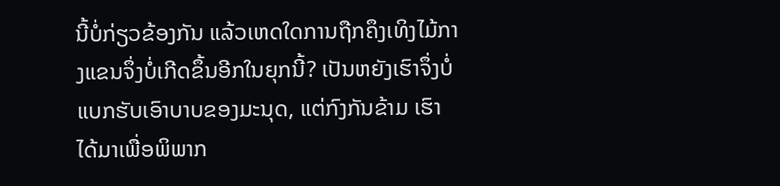ນີ້ບໍ່ກ່ຽວຂ້ອງກັນ ແລ້ວເຫດໃດການຖືກຄຶງເທິງໄມ້ກາງແຂນຈຶ່ງບໍ່ເກີດຂຶ້ນອີກໃນຍຸກນີ້? ເປັນຫຍັງເຮົາຈຶ່ງບໍ່ແບກຮັບເອົາບາບຂອງມະນຸດ, ແຕ່ກົງກັນຂ້າມ ເຮົາໄດ້ມາເພື່ອພິພາກ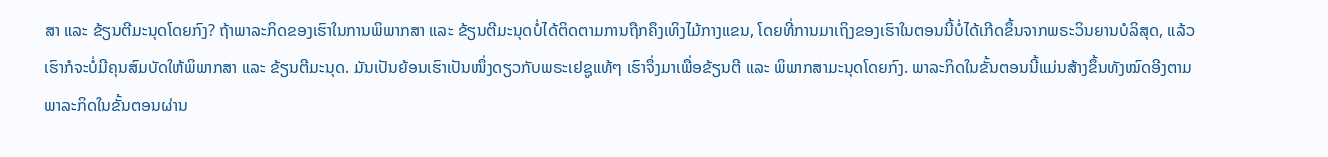ສາ ແລະ ຂ້ຽນຕີມະນຸດໂດຍກົງ? ຖ້າພາລະກິດຂອງເຮົາໃນການພິພາກສາ ແລະ ຂ້ຽນຕີມະນຸດບໍ່ໄດ້ຕິດຕາມການຖືກຄຶງເທິງໄມ້ກາງແຂນ, ໂດຍທີ່ການມາເຖິງຂອງເຮົາໃນຕອນນີ້ບໍ່ໄດ້ເກີດຂຶ້ນຈາກພຣະວິນຍານບໍລິສຸດ, ແລ້ວເຮົາກໍຈະບໍ່ມີຄຸນສົມບັດໃຫ້ພິພາກສາ ແລະ ຂ້ຽນຕີມະນຸດ. ມັນເປັນຍ້ອນເຮົາເປັນໜຶ່ງດຽວກັບພຣະເຢຊູແທ້ໆ ເຮົາຈຶ່ງມາເພື່ອຂ້ຽນຕີ ແລະ ພິພາກສາມະນຸດໂດຍກົງ. ພາລະກິດໃນຂັ້ນຕອນນີ້ແມ່ນສ້າງຂຶ້ນທັງໝົດອີງຕາມພາລະກິດໃນຂັ້ນຕອນຜ່ານ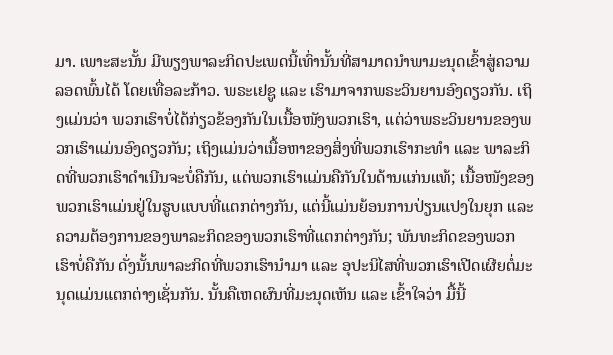ມາ. ເພາະສະນັ້ນ ມີພຽງພາລະກິດປະເພດນີ້ເທົ່ານັ້ນທີ່ສາມາດນໍາພາມະນຸດເຂົ້າສູ່ຄວາມລອດພົ້ນໄດ້ ໂດຍເທື່ອລະກ້າວ. ພຣະເຢຊູ ແລະ ເຮົາມາຈາກພຣະວິນຍານອົງດຽວກັນ. ເຖິງແມ່ນວ່າ ພວກເຮົາບໍ່ໄດ້ກ່ຽວຂ້ອງກັນໃນເນື້ອໜັງພວກເຮົາ, ແຕ່ວ່າພຣະວິນຍານຂອງພວກເຮົາແມ່ນອົງດຽວກັນ; ເຖິງແມ່ນວ່າເນື້ອຫາຂອງສິ່ງທີ່ພວກເຮົາກະທໍາ ແລະ ພາລະກິດທີ່ພວກເຮົາດໍາເນີນຈະບໍ່ຄືກັນ, ແຕ່ພວກເຮົາແມ່ນຄືກັນໃນດ້ານແກ່ນແທ້; ເນື້ອໜັງຂອງພວກເຮົາແມ່ນຢູ່ໃນຮູບແບບທີ່ແຕກຕ່າງກັນ, ແຕ່ນີ້ແມ່ນຍ້ອນການປ່ຽນແປງໃນຍຸກ ແລະ ຄວາມຕ້ອງການຂອງພາລະກິດຂອງພວກເຮົາທີ່ແຕກຕ່າງກັນ; ພັນທະກິດຂອງພວກເຮົາບໍ່ຄືກັນ ດັ່ງນັ້ນພາລະກິດທີ່ພວກເຮົານໍາມາ ແລະ ອຸປະນິໄສທີ່ພວກເຮົາເປີດເຜີຍຕໍ່ມະນຸດແມ່ນແຕກຕ່າງເຊັ່ນກັນ. ນັ້ນຄືເຫດຜົນທີ່ມະນຸດເຫັນ ແລະ ເຂົ້າໃຈວ່າ ມື້ນີ້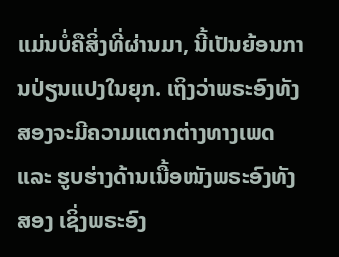ແມ່ນບໍ່ຄືສິ່ງທີ່ຜ່ານມາ, ນີ້ເປັນຍ້ອນການປ່ຽນແປງໃນຍຸກ. ເຖິງວ່າພຣະອົງທັງສອງຈະມີຄວາມແຕກຕ່າງທາງເພດ ແລະ ຮູບຮ່າງດ້ານເນື້ອໜັງພຣະອົງທັງສອງ ເຊິ່ງພຣະອົງ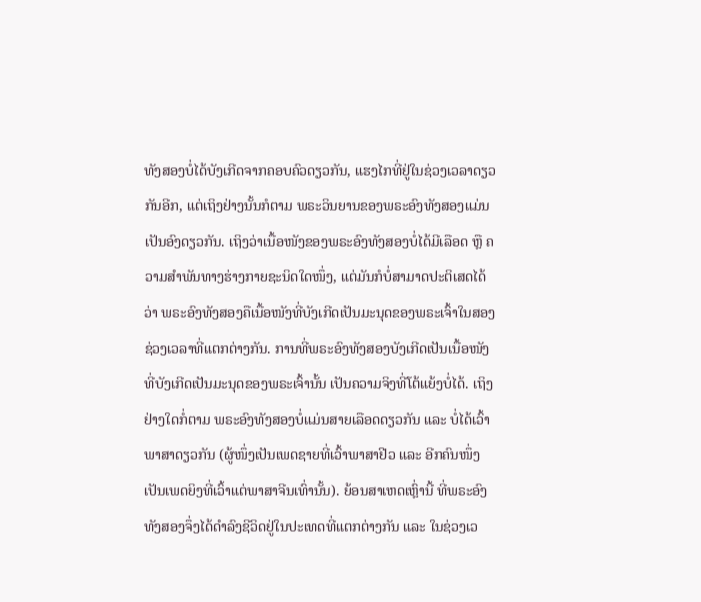ທັງສອງບໍ່ໄດ້ບັງເກີດຈາກຄອບຄົວດຽວກັນ, ແຮງໄກທີ່ຢູ່ໃນຊ່ວງເວລາດຽວກັນອີກ, ແຕ່ເຖິງຢ່າງນັ້ນກໍຕາມ ພຣະວິນຍານຂອງພຣະອົງທັງສອງແມ່ນເປັນອົງດຽວກັນ. ເຖິງວ່າເນື້ອໜັງຂອງພຣະອົງທັງສອງບໍ່ໄດ້ມີເລືອດ ຫຼື ຄວາມສຳພັນທາງຮ່າງກາຍຊະນິດໃດໜຶ່ງ, ແຕ່ມັນກໍບໍ່ສາມາດປະຕິເສດໄດ້ວ່າ ພຣະອົງທັງສອງຄືເນື້ອໜັງທີ່ບັງເກີດເປັນມະນຸດຂອງພຣະເຈົ້າໃນສອງຊ່ວງເວລາທີ່ແຕກຕ່າງກັນ. ການທີ່ພຣະອົງທັງສອງບັງເກີດເປັນເນື້ອໜັງທີ່ບັງເກີດເປັນມະນຸດຂອງພຣະເຈົ້ານັ້ນ ເປັນຄວາມຈິງທີ່ໂຕ້ແຍ້ງບໍ່ໄດ້. ເຖິງຢ່າງໃດກໍ່ຕາມ ພຣະອົງທັງສອງບໍ່ແມ່ນສາຍເລືອດດຽວກັນ ແລະ ບໍ່ໄດ້ເວົ້າພາສາດຽວກັນ (ຜູ້ໜຶ່ງເປັນເພດຊາຍທີ່ເວົ້າພາສາຢີວ ແລະ ອີກຄົນໜຶ່ງເປັນເພດຍິງທີ່ເວົ້າແຕ່ພາສາຈີນເທົ່ານັ້ນ). ຍ້ອນສາເຫດເຫຼົ່ານີ້ ທີ່ພຣະອົງທັງສອງຈຶ່ງໄດ້ດໍາລົງຊີວິດຢູ່ໃນປະເທດທີ່ແຕກຕ່າງກັນ ແລະ ໃນຊ່ວງເວ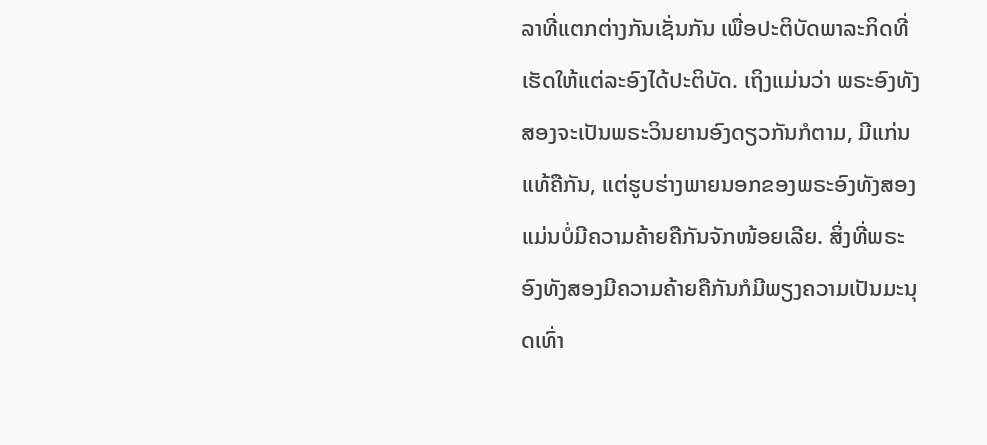ລາທີ່ແຕກຕ່າງກັນເຊັ່ນກັນ ເພື່ອປະຕິບັດພາລະກິດທີ່ເຮັດໃຫ້ແຕ່ລະອົງໄດ້ປະຕິບັດ. ເຖິງແມ່ນວ່າ ພຣະອົງທັງສອງຈະເປັນພຣະວິນຍານອົງດຽວກັນກໍຕາມ, ມີແກ່ນແທ້ຄືກັນ, ແຕ່ຮູບຮ່າງພາຍນອກຂອງພຣະອົງທັງສອງແມ່ນບໍ່ມີຄວາມຄ້າຍຄືກັນຈັກໜ້ອຍເລີຍ. ສິ່ງທີ່ພຣະອົງທັງສອງມີຄວາມຄ້າຍຄືກັນກໍມີພຽງຄວາມເປັນມະນຸດເທົ່າ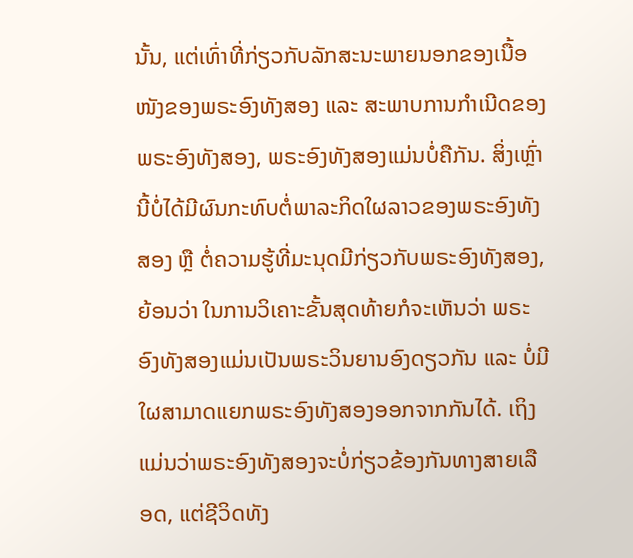ນັ້ນ, ແຕ່ເທົ່າທີ່ກ່ຽວກັບລັກສະນະພາຍນອກຂອງເນື້ອໜັງຂອງພຣະອົງທັງສອງ ແລະ ສະພາບການກໍາເນີດຂອງພຣະອົງທັງສອງ, ພຣະອົງທັງສອງແມ່ນບໍ່ຄືກັນ. ສິ່ງເຫຼົ່ານີ້ບໍ່ໄດ້ມີຜົນກະທົບຕໍ່ພາລະກິດໃຜລາວຂອງພຣະອົງທັງສອງ ຫຼື ຕໍ່ຄວາມຮູ້ທີ່ມະນຸດມີກ່ຽວກັບພຣະອົງທັງສອງ, ຍ້ອນວ່າ ໃນການວິເຄາະຂັ້ນສຸດທ້າຍກໍຈະເຫັນວ່າ ພຣະອົງທັງສອງແມ່ນເປັນພຣະວິນຍານອົງດຽວກັນ ແລະ ບໍ່ມີໃຜສາມາດແຍກພຣະອົງທັງສອງອອກຈາກກັນໄດ້. ເຖິງແມ່ນວ່າພຣະອົງທັງສອງຈະບໍ່ກ່ຽວຂ້ອງກັນທາງສາຍເລືອດ, ແຕ່ຊີວິດທັງ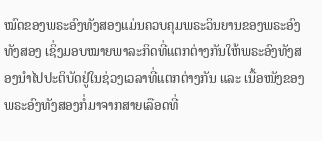ໝົດຂອງພຣະອົງທັງສອງແມ່ນຄວບຄຸມພຣະວິນຍານຂອງພຣະອົງທັງສອງ ເຊິ່ງມອບໝາຍພາລະກິດທີ່ແຕກຕ່າງກັນໃຫ້ພຣະອົງທັງສອງນໍາໄປປະຕິບັດຢູ່ໃນຊ່ວງເວລາທີ່ແຕກຕ່າງກັນ ແລະ ເນື້ອໜັງຂອງພຣະອົງທັງສອງກໍ່ມາຈາກສາຍເລືອດທີ່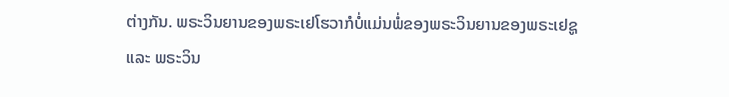ຕ່າງກັນ. ພຣະວິນຍານຂອງພຣະເຢໂຮວາກໍບໍ່ແມ່ນພໍ່ຂອງພຣະວິນຍານຂອງພຣະເຢຊູ ແລະ ພຣະວິນ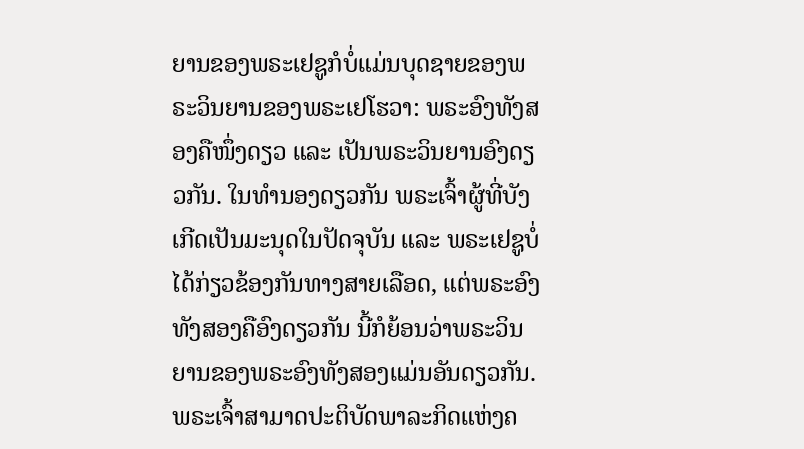ຍານຂອງພຣະເຢຊູກໍບໍ່ແມ່ນບຸດຊາຍຂອງພຣະວິນຍານຂອງພຣະເຢໂຮວາ: ພຣະອົງທັງສອງຄືໜຶ່ງດຽວ ແລະ ເປັນພຣະວິນຍານອົງດຽວກັນ. ໃນທຳນອງດຽວກັນ ພຣະເຈົ້າຜູ້ທີ່ບັງເກີດເປັນມະນຸດໃນປັດຈຸບັນ ແລະ ພຣະເຢຊູບໍ່ໄດ້ກ່ຽວຂ້ອງກັນທາງສາຍເລືອດ, ແຕ່ພຣະອົງທັງສອງຄືອົງດຽວກັນ ນີ້ກໍຍ້ອນວ່າພຣະວິນຍານຂອງພຣະອົງທັງສອງແມ່ນອັນດຽວກັນ. ພຣະເຈົ້າສາມາດປະຕິບັດພາລະກິດແຫ່ງຄ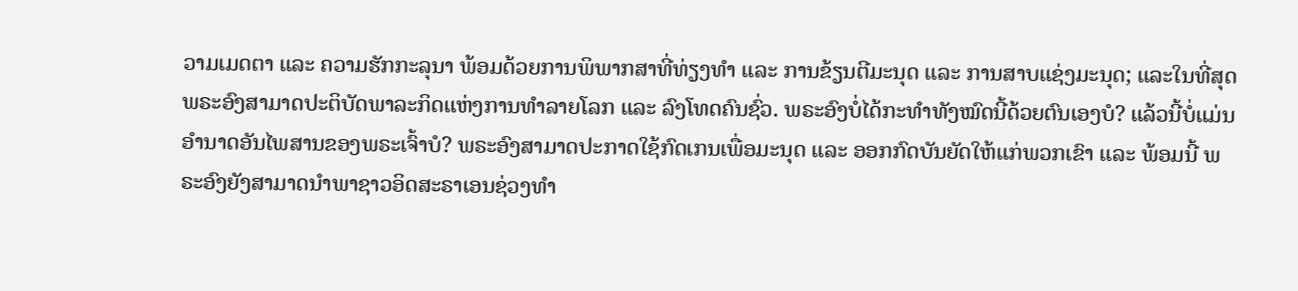ວາມເມດຕາ ແລະ ຄວາມຮັກກະລຸນາ ພ້ອມດ້ວຍການພິພາກສາທີ່ທ່ຽງທໍາ ແລະ ການຂ້ຽນຕີມະນຸດ ແລະ ການສາບແຊ່ງມະນຸດ; ແລະໃນທີ່ສຸດ ພຣະອົງສາມາດປະຕິບັດພາລະກິດແຫ່ງການທໍາລາຍໂລກ ແລະ ລົງໂທດຄົນຊົ່ວ. ພຣະອົງບໍ່ໄດ້ກະທໍາທັງໝົດນີ້ດ້ວຍຕົນເອງບໍ? ແລ້ວນີ້ບໍ່ແມ່ນອຳນາດອັນໄພສານຂອງພຣະເຈົ້າບໍ? ພຣະອົງສາມາດປະກາດໃຊ້ກົດເກນເພື່ອມະນຸດ ແລະ ອອກກົດບັນຍັດໃຫ້ແກ່ພວກເຂົາ ແລະ ພ້ອມນີ້ ພຣະອົງຍັງສາມາດນໍາພາຊາວອິດສະຣາເອນຊ່ວງທຳ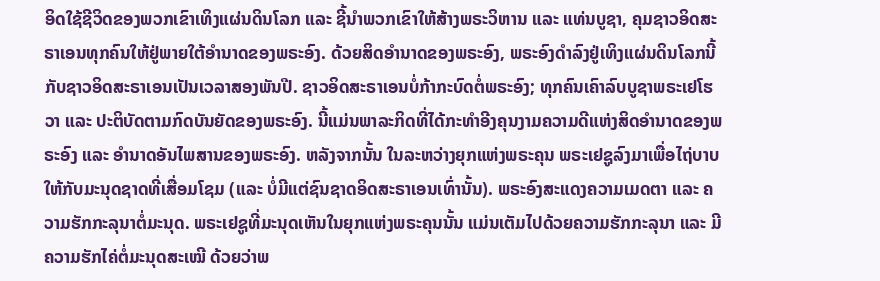ອິດໃຊ້ຊີວິດຂອງພວກເຂົາເທິງແຜ່ນດິນໂລກ ແລະ ຊີ້ນໍາພວກເຂົາໃຫ້ສ້າງພຣະວິຫານ ແລະ ແທ່ນບູຊາ, ຄຸມຊາວອິດສະຣາເອນທຸກຄົນໃຫ້ຢູ່ພາຍໃຕ້ອຳນາດຂອງພຣະອົງ. ດ້ວຍສິດອໍານາດຂອງພຣະອົງ, ພຣະອົງດໍາລົງຢູ່ເທິງແຜ່ນດິນໂລກນີ້ກັບຊາວອິດສະຣາເອນເປັນເວລາສອງພັນປີ. ຊາວອິດສະຣາເອນບໍ່ກ້າກະບົດຕໍ່ພຣະອົງ; ທຸກຄົນເຄົາລົບບູຊາພຣະເຢໂຮວາ ແລະ ປະຕິບັດຕາມກົດບັນຍັດຂອງພຣະອົງ. ນີ້ແມ່ນພາລະກິດທີ່ໄດ້ກະທໍາອີງຄຸນງາມຄວາມດີແຫ່ງສິດອໍານາດຂອງພຣະອົງ ແລະ ອຳນາດອັນໄພສານຂອງພຣະອົງ. ຫລັງຈາກນັ້ນ ໃນລະຫວ່າງຍຸກແຫ່ງພຣະຄຸນ ພຣະເຢຊູລົງມາເພື່ອໄຖ່ບາບໃຫ້ກັບມະນຸດຊາດທີ່ເສື່ອມໂຊມ (ແລະ ບໍ່ມີແຕ່ຊົນຊາດອິດສະຣາເອນເທົ່ານັ້ນ). ພຣະອົງສະແດງຄວາມເມດຕາ ແລະ ຄວາມຮັກກະລຸນາຕໍ່ມະນຸດ. ພຣະເຢຊູທີ່ມະນຸດເຫັນໃນຍຸກແຫ່ງພຣະຄຸນນັ້ນ ແມ່ນເຕັມໄປດ້ວຍຄວາມຮັກກະລຸນາ ແລະ ມີຄວາມຮັກໄຄ່ຕໍ່ມະນຸດສະເໝີ ດ້ວຍວ່າພ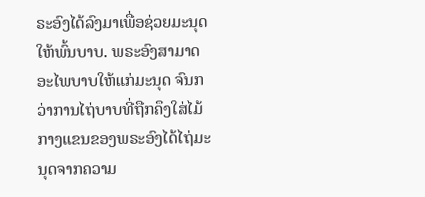ຣະອົງໄດ້ລົງມາເພື່ອຊ່ວຍມະນຸດໃຫ້ພົ້ນບາບ. ພຣະອົງສາມາດອະໄພບາບໃຫ້ແກ່ມະນຸດ ຈົນກວ່າການໄຖ່ບາບທີ່ຖືກຄຶງໃສ່ໄມ້ກາງແຂນຂອງພຣະອົງໄດ້ໄຖ່ມະນຸດຈາກຄວາມ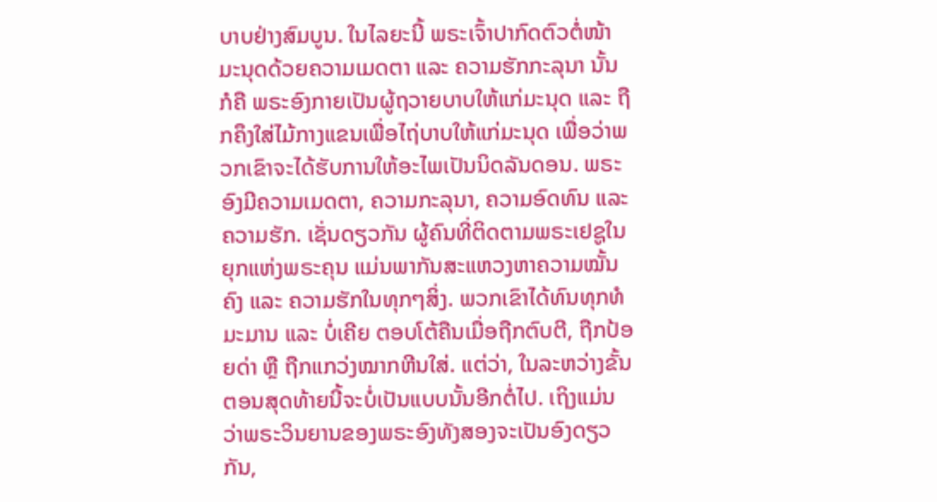ບາບຢ່າງສົມບູນ. ໃນໄລຍະນີ້ ພຣະເຈົ້າປາກົດຕົວຕໍ່ໜ້າມະນຸດດ້ວຍຄວາມເມດຕາ ແລະ ຄວາມຮັກກະລຸນາ ນັ້ນກໍຄື ພຣະອົງກາຍເປັນຜູ້ຖວາຍບາບໃຫ້ແກ່ມະນຸດ ແລະ ຖືກຄຶງໃສ່ໄມ້ກາງແຂນເພື່ອໄຖ່ບາບໃຫ້ແກ່ມະນຸດ ເພື່ອວ່າພວກເຂົາຈະໄດ້ຮັບການໃຫ້ອະໄພເປັນນິດລັນດອນ. ພຣະອົງມີຄວາມເມດຕາ, ຄວາມກະລຸນາ, ຄວາມອົດທົນ ແລະ ຄວາມຮັກ. ເຊັ່ນດຽວກັນ ຜູ້ຄົນທີ່ຕິດຕາມພຣະເຢຊູໃນຍຸກແຫ່ງພຣະຄຸນ ແມ່ນພາກັນສະແຫວງຫາຄວາມໝັ້ນຄົງ ແລະ ຄວາມຮັກໃນທຸກໆສິ່ງ. ພວກເຂົາໄດ້ທົນທຸກທໍມະມານ ແລະ ບໍ່ເຄີຍ ຕອບໂຕ້ຄືນເມື່ອຖືກຕົບຕີ, ຖືກປ້ອຍດ່າ ຫຼື ຖືກແກວ່ງໝາກຫີນໃສ່. ແຕ່ວ່າ, ໃນລະຫວ່າງຂັ້ນຕອນສຸດທ້າຍນີ້ຈະບໍ່ເປັນແບບນັ້ນອີກຕໍ່ໄປ. ເຖິງແມ່ນວ່າພຣະວິນຍານຂອງພຣະອົງທັງສອງຈະເປັນອົງດຽວກັນ,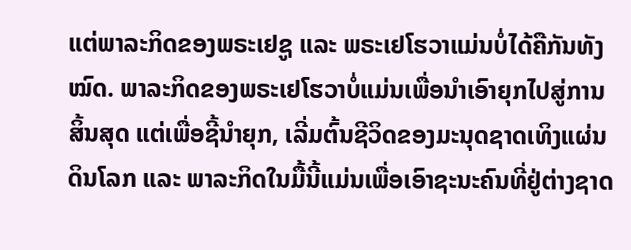ແຕ່ພາລະກິດຂອງພຣະເຢຊູ ແລະ ພຣະເຢໂຮວາແມ່ນບໍ່ໄດ້ຄືກັນທັງໝົດ. ພາລະກິດຂອງພຣະເຢໂຮວາບໍ່ແມ່ນເພື່ອນໍາເອົາຍຸກໄປສູ່ການສິ້ນສຸດ ແຕ່ເພື່ອຊີ້ນໍາຍຸກ, ເລີ່ມຕົ້ນຊີວິດຂອງມະນຸດຊາດເທິງແຜ່ນດິນໂລກ ແລະ ພາລະກິດໃນມື້ນີ້ແມ່ນເພື່ອເອົາຊະນະຄົນທີ່ຢູ່ຕ່າງຊາດ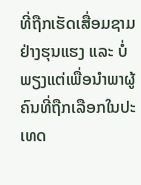ທີ່ຖືກເຮັດເສື່ອມຊາມຢ່າງຮຸນແຮງ ແລະ ບໍ່ພຽງແຕ່ເພື່ອນໍາພາຜູ້ຄົນທີ່ຖືກເລືອກໃນປະເທດ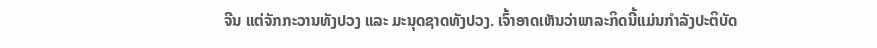ຈີນ ແຕ່ຈັກກະວານທັງປວງ ແລະ ມະນຸດຊາດທັງປວງ. ເຈົ້າອາດເຫັນວ່າພາລະກິດນີ້ແມ່ນກໍາລັງປະຕິບັດ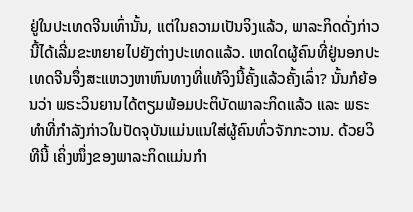ຢູ່ໃນປະເທດຈີນເທົ່ານັ້ນ, ແຕ່ໃນຄວາມເປັນຈິງແລ້ວ, ພາລະກິດດັ່ງກ່າວນີ້ໄດ້ເລີ່ມຂະຫຍາຍໄປຍັງຕ່າງປະເທດແລ້ວ. ເຫດໃດຜູ້ຄົນທີ່ຢູ່ນອກປະເທດຈີນຈຶ່ງສະແຫວງຫາຫົນທາງທີ່ແທ້ຈິງນີ້ຄັ້ງແລ້ວຄັ້ງເລົ່າ? ນັ້ນກໍຍ້ອນວ່າ ພຣະວິນຍານໄດ້ຕຽມພ້ອມປະຕິບັດພາລະກິດແລ້ວ ແລະ ພຣະທໍາທີ່ກໍາລັງກ່າວໃນປັດຈຸບັນແມ່ນແນໃສ່ຜູ້ຄົນທົ່ວຈັກກະວານ. ດ້ວຍວິທີນີ້ ເຄິ່ງໜຶ່ງຂອງພາລະກິດແມ່ນກໍາ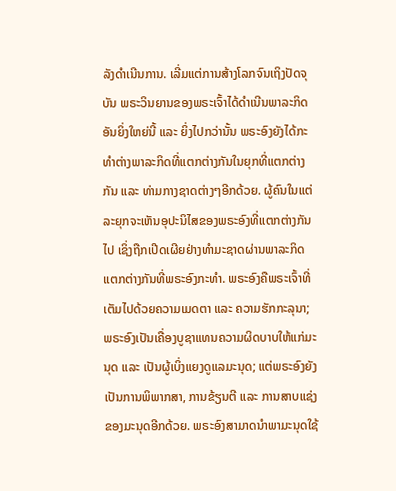ລັງດໍາເນີນການ. ເລີ່ມແຕ່ການສ້າງໂລກຈົນເຖິງປັດຈຸບັນ ພຣະວິນຍານຂອງພຣະເຈົ້າໄດ້ດຳເນີນພາລະກິດອັນຍິ່ງໃຫຍ່ນີ້ ແລະ ຍິ່ງໄປກວ່ານັ້ນ ພຣະອົງຍັງໄດ້ກະທໍາຕ່າງພາລະກິດທີ່ແຕກຕ່າງກັນໃນຍຸກທີ່ແຕກຕ່າງກັນ ແລະ ທ່າມກາງຊາດຕ່າງໆອີກດ້ວຍ. ຜູ້ຄົນໃນແຕ່ລະຍຸກຈະເຫັນອຸປະນິໄສຂອງພຣະອົງທີ່ແຕກຕ່າງກັນໄປ ເຊິ່ງຖືກເປີດເຜີຍຢ່າງທຳມະຊາດຜ່ານພາລະກິດແຕກຕ່າງກັນທີ່ພຣະອົງກະທໍາ. ພຣະອົງຄືພຣະເຈົ້າທີ່ເຕັມໄປດ້ວຍຄວາມເມດຕາ ແລະ ຄວາມຮັກກະລຸນາ; ພຣະອົງເປັນເຄື່ອງບູຊາແທນຄວາມຜິດບາບໃຫ້ແກ່ມະນຸດ ແລະ ເປັນຜູ້ເບິ່ງແຍງດູແລມະນຸດ; ແຕ່ພຣະອົງຍັງເປັນການພິພາກສາ, ການຂ້ຽນຕີ ແລະ ການສາບແຊ່ງຂອງມະນຸດອີກດ້ວຍ. ພຣະອົງສາມາດນໍາພາມະນຸດໃຊ້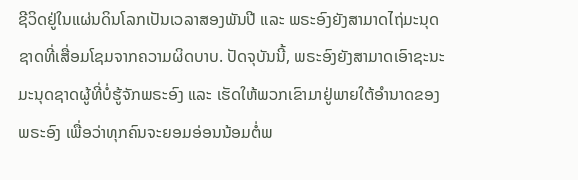ຊີວິດຢູ່ໃນແຜ່ນດິນໂລກເປັນເວລາສອງພັນປີ ແລະ ພຣະອົງຍັງສາມາດໄຖ່ມະນຸດຊາດທີ່ເສື່ອມໂຊມຈາກຄວາມຜິດບາບ. ປັດຈຸບັນນີ້, ພຣະອົງຍັງສາມາດເອົາຊະນະມະນຸດຊາດຜູ້ທີ່ບໍ່ຮູ້ຈັກພຣະອົງ ແລະ ເຮັດໃຫ້ພວກເຂົາມາຢູ່ພາຍໃຕ້ອຳນາດຂອງພຣະອົງ ເພື່ອວ່າທຸກຄົນຈະຍອມອ່ອນນ້ອມຕໍ່ພ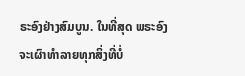ຣະອົງຢ່າງສົມບູນ. ໃນທີ່ສຸດ ພຣະອົງຈະເຜົາທໍາລາຍທຸກສິ່ງທີ່ບໍ່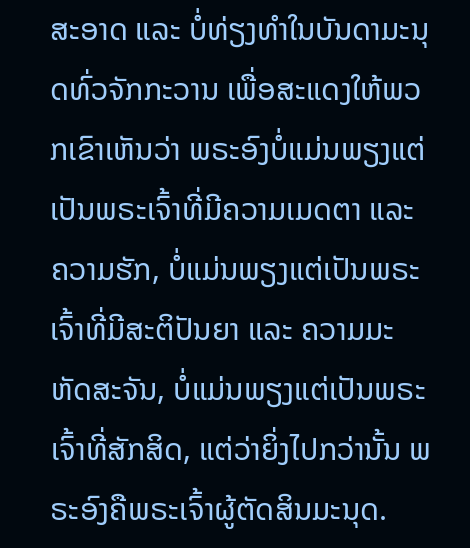ສະອາດ ແລະ ບໍ່ທ່ຽງທໍາໃນບັນດາມະນຸດທົ່ວຈັກກະວານ ເພື່ອສະແດງໃຫ້ພວກເຂົາເຫັນວ່າ ພຣະອົງບໍ່ແມ່ນພຽງແຕ່ເປັນພຣະເຈົ້າທີ່ມີຄວາມເມດຕາ ແລະ ຄວາມຮັກ, ບໍ່ແມ່ນພຽງແຕ່ເປັນພຣະເຈົ້າທີ່ມີສະຕິປັນຍາ ແລະ ຄວາມມະຫັດສະຈັນ, ບໍ່ແມ່ນພຽງແຕ່ເປັນພຣະເຈົ້າທີ່ສັກສິດ, ແຕ່ວ່າຍິ່ງໄປກວ່ານັ້ນ ພຣະອົງຄືພຣະເຈົ້າຜູ້ຕັດສິນມະນຸດ.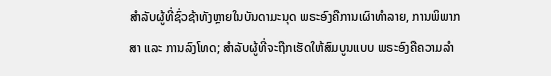ສໍາລັບຜູ້ທີ່ຊົ່ວຊ້າທັງຫຼາຍໃນບັນດາມະນຸດ ພຣະອົງຄືການເຜົາທໍາລາຍ, ການພິພາກສາ ແລະ ການລົງໂທດ; ສຳລັບຜູ້ທີ່ຈະຖືກເຮັດໃຫ້ສົມບູນແບບ ພຣະອົງຄືຄວາມລຳ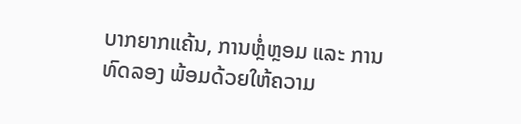ບາກຍາກແຄ້ນ, ການຫຼໍ່ຫຼອມ ແລະ ການທົດລອງ ພ້ອມດ້ວຍໃຫ້ຄວາມ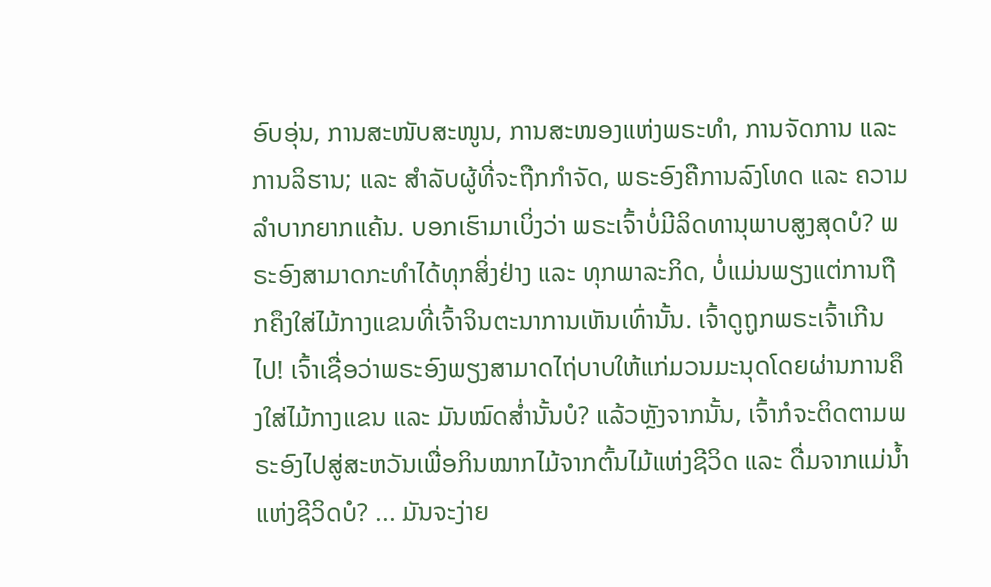ອົບອຸ່ນ, ການສະໜັບສະໜູນ, ການສະໜອງແຫ່ງພຣະທໍາ, ການຈັດການ ແລະ ການລິຮານ; ແລະ ສໍາລັບຜູ້ທີ່ຈະຖືກກຳຈັດ, ພຣະອົງຄືການລົງໂທດ ແລະ ຄວາມລໍາບາກຍາກແຄ້ນ. ບອກເຮົາມາເບິ່ງວ່າ ພຣະເຈົ້າບໍ່ມີລິດທານຸພາບສູງສຸດບໍ? ພຣະອົງສາມາດກະທໍາໄດ້ທຸກສິ່ງຢ່າງ ແລະ ທຸກພາລະກິດ, ບໍ່ແມ່ນພຽງແຕ່ການຖືກຄຶງໃສ່ໄມ້ກາງແຂນທີ່ເຈົ້າຈິນຕະນາການເຫັນເທົ່ານັ້ນ. ເຈົ້າດູຖູກພຣະເຈົ້າເກີນໄປ! ເຈົ້າເຊື່ອວ່າພຣະອົງພຽງສາມາດໄຖ່ບາບໃຫ້ແກ່ມວນມະນຸດໂດຍຜ່ານການຄຶງໃສ່ໄມ້ກາງແຂນ ແລະ ມັນໝົດສໍ່ານັ້ນບໍ? ແລ້ວຫຼັງຈາກນັ້ນ, ເຈົ້າກໍຈະຕິດຕາມພຣະອົງໄປສູ່ສະຫວັນເພື່ອກິນໝາກໄມ້ຈາກຕົ້ນໄມ້ແຫ່ງຊີວິດ ແລະ ດື່ມຈາກແມ່ນໍ້າແຫ່ງຊີວິດບໍ? ... ມັນຈະງ່າຍ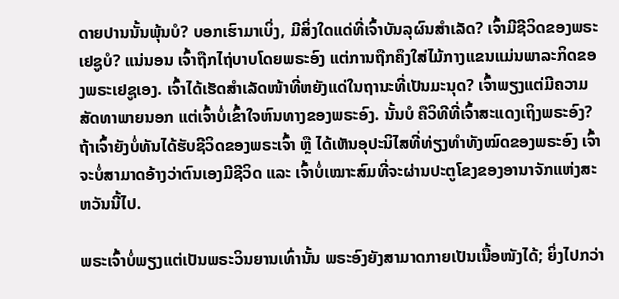ດາຍປານນັ້ນພຸ້ນບໍ? ບອກເຮົາມາເບິ່ງ, ມີສິ່ງໃດແດ່ທີ່ເຈົ້າບັນລຸຜົນສໍາເລັດ? ເຈົ້າມີຊີວິດຂອງພຣະເຢຊູບໍ? ແນ່ນອນ ເຈົ້າຖືກໄຖ່ບາບໂດຍພຣະອົງ ແຕ່ການຖືກຄຶງໃສ່ໄມ້ກາງແຂນແມ່ນພາລະກິດຂອງພຣະເຢຊູເອງ. ເຈົ້າໄດ້ເຮັດສໍາເລັດໜ້າທີ່ຫຍັງແດ່ໃນຖານະທີ່ເປັນມະນຸດ? ເຈົ້າພຽງແຕ່ມີຄວາມສັດທາພາຍນອກ ແຕ່ເຈົ້າບໍ່ເຂົ້າໃຈຫົນທາງຂອງພຣະອົງ. ນັ້ນບໍ ຄືວິທີທີ່ເຈົ້າສະແດງເຖິງພຣະອົງ? ຖ້າເຈົ້າຍັງບໍ່ທັນໄດ້ຮັບຊີວິດຂອງພຣະເຈົ້າ ຫຼື ໄດ້ເຫັນອຸປະນິໄສທີ່ທ່ຽງທໍາທັງໝົດຂອງພຣະອົງ ເຈົ້າຈະບໍ່ສາມາດອ້າງວ່າຕົນເອງມີຊີວິດ ແລະ ເຈົ້າບໍ່ເໝາະສົມທີ່ຈະຜ່ານປະຕູໂຂງຂອງອານາຈັກແຫ່ງສະຫວັນນີ້ໄປ.

ພຣະເຈົ້າບໍ່ພຽງແຕ່ເປັນພຣະວິນຍານເທົ່ານັ້ນ ພຣະອົງຍັງສາມາດກາຍເປັນເນື້ອໜັງໄດ້; ຍິ່ງໄປກວ່າ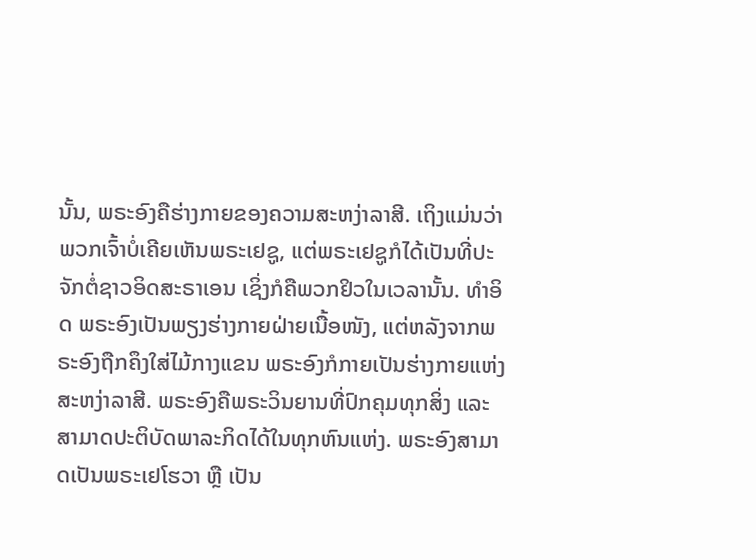ນັ້ນ, ພຣະອົງຄືຮ່າງກາຍຂອງຄວາມສະຫງ່າລາສີ. ເຖິງແມ່ນວ່າ ພວກເຈົ້າບໍ່ເຄີຍເຫັນພຣະເຢຊູ, ແຕ່ພຣະເຢຊູກໍໄດ້ເປັນທີ່ປະຈັກຕໍ່ຊາວອິດສະຣາເອນ ເຊິ່ງກໍຄືພວກຢິວໃນເວລານັ້ນ. ທໍາອິດ ພຣະອົງເປັນພຽງຮ່າງກາຍຝ່າຍເນື້ອໜັງ, ແຕ່ຫລັງຈາກພຣະອົງຖືກຄຶງໃສ່ໄມ້ກາງແຂນ ພຣະອົງກໍກາຍເປັນຮ່າງກາຍແຫ່ງສະຫງ່າລາສີ. ພຣະອົງຄືພຣະວິນຍານທີ່ປົກຄຸມທຸກສິ່ງ ແລະ ສາມາດປະຕິບັດພາລະກິດໄດ້ໃນທຸກຫົນແຫ່ງ. ພຣະອົງສາມາດເປັນພຣະເຢໂຮວາ ຫຼື ເປັນ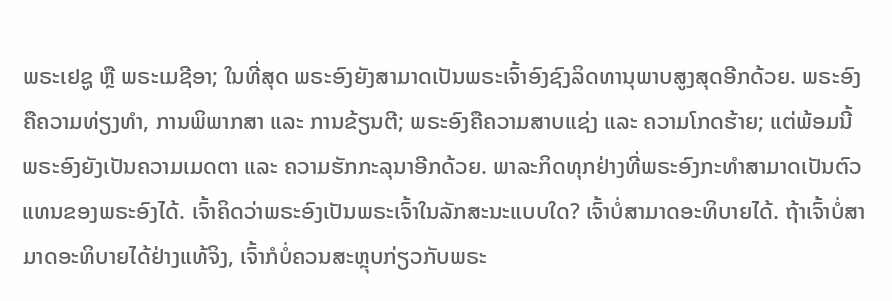ພຣະເຢຊູ ຫຼື ພຣະເມຊີອາ; ໃນທີ່ສຸດ ພຣະອົງຍັງສາມາດເປັນພຣະເຈົ້າອົງຊົງລິດທານຸພາບສູງສຸດອີກດ້ວຍ. ພຣະອົງຄືຄວາມທ່ຽງທໍາ, ການພິພາກສາ ແລະ ການຂ້ຽນຕີ; ພຣະອົງຄືຄວາມສາບແຊ່ງ ແລະ ຄວາມໂກດຮ້າຍ; ແຕ່ພ້ອມນີ້ ພຣະອົງຍັງເປັນຄວາມເມດຕາ ແລະ ຄວາມຮັກກະລຸນາອີກດ້ວຍ. ພາລະກິດທຸກຢ່າງທີ່ພຣະອົງກະທໍາສາມາດເປັນຕົວແທນຂອງພຣະອົງໄດ້. ເຈົ້າຄິດວ່າພຣະອົງເປັນພຣະເຈົ້າໃນລັກສະນະແບບໃດ? ເຈົ້າບໍ່ສາມາດອະທິບາຍໄດ້. ຖ້າເຈົ້າບໍ່ສາມາດອະທິບາຍໄດ້ຢ່າງແທ້ຈິງ, ເຈົ້າກໍບໍ່ຄວນສະຫຼຸບກ່ຽວກັບພຣະ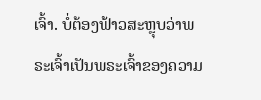ເຈົ້າ. ບໍ່ຕ້ອງຟ້າວສະຫຼຸບວ່າພຣະເຈົ້າເປັນພຣະເຈົ້າຂອງຄວາມ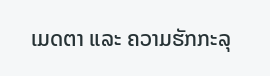ເມດຕາ ແລະ ຄວາມຮັກກະລຸ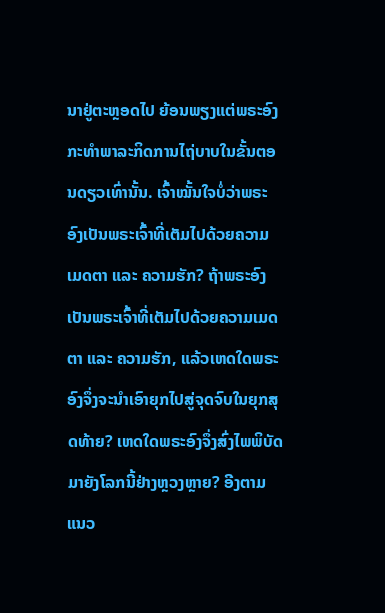ນາຢູ່ຕະຫຼອດໄປ ຍ້ອນພຽງແຕ່ພຣະອົງກະທໍາພາລະກິດການໄຖ່ບາບໃນຂັ້ນຕອນດຽວເທົ່ານັ້ນ. ເຈົ້າໝັ້ນໃຈບໍ່ວ່າພຣະອົງເປັນພຣະເຈົ້າທີ່ເຕັມໄປດ້ວຍຄວາມເມດຕາ ແລະ ຄວາມຮັກ? ຖ້າພຣະອົງເປັນພຣະເຈົ້າທີ່ເຕັມໄປດ້ວຍຄວາມເມດຕາ ແລະ ຄວາມຮັກ, ແລ້ວເຫດໃດພຣະອົງຈຶ່ງຈະນໍາເອົາຍຸກໄປສູ່ຈຸດຈົບໃນຍຸກສຸດທ້າຍ? ເຫດໃດພຣະອົງຈຶ່ງສົ່ງໄພພິບັດມາຍັງໂລກນີ້ຢ່າງຫຼວງຫຼາຍ? ອີງຕາມແນວ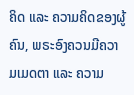ຄິດ ແລະ ຄວາມຄິດຂອງຜູ້ຄົນ, ພຣະອົງຄວນມີຄວາມເມດຕາ ແລະ ຄວາມ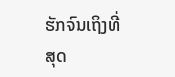ຮັກຈົນເຖິງທີ່ສຸດ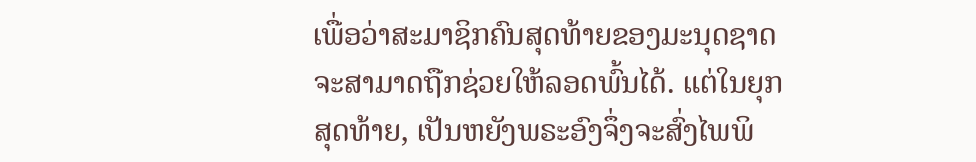ເພື່ອວ່າສະມາຊິກຄົນສຸດທ້າຍຂອງມະນຸດຊາດຈະສາມາດຖືກຊ່ວຍໃຫ້ລອດພົ້ນໄດ້. ແຕ່ໃນຍຸກສຸດທ້າຍ, ເປັນຫຍັງພຣະອົງຈຶ່ງຈະສົ່ງໄພພິ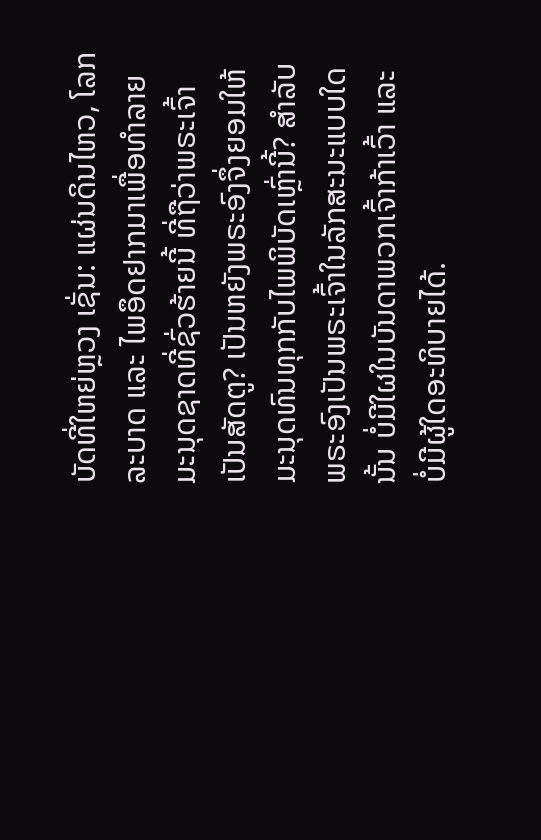ບັດທີ່ໃຫຍ່ຫຼວງ ເຊັ່ນ: ແຜ່ນດິນໄຫວ, ໂລກລະບາດ ແລະ ໄພອຶດຢາກມາເພື່ອທຳລາຍມະນຸດຊາດທີ່ຊົ່ວຮ້າຍນີ້ ທີ່ຖືວ່າພຣະເຈົ້າເປັນສັດຕູ? ເປັນຫຍັງພຣະອົງຈຶ່ງຍອມໃຫ້ມະນຸດທົນທຸກກັບໄພພິບັດເຫຼົ່ານີ້? ສໍາລັບພຣະອົງເປັນພຣະເຈົ້າໃນລັກສະນະແບບໃດນັ້ນ ບໍ່ມີໃຜໃນບັນດາພວກເຈົ້າກ້າເວົ້າ ແລະ ບໍ່ມີຜູ້ໃດອະທິບາຍໄດ້.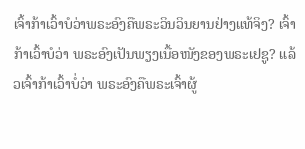ເຈົ້າກ້າເວົ້າບໍວ່າພຣະອົງຄືພຣະວິນວິນຍານຢ່າງແທ້ຈິງ? ເຈົ້າກ້າເວົ້າບໍວ່າ ພຣະອົງເປັນພຽງເນື້ອໜັງຂອງພຣະເຢຊູ? ແລ້ວເຈົ້າກ້າເວົ້າບໍ່ວ່າ ພຣະອົງຄືພຣະເຈົ້າຜູ້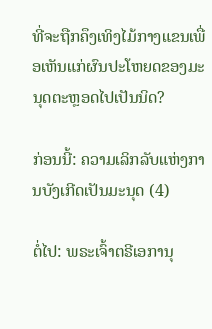ທີ່ຈະຖືກຄຶງເທິງໄມ້ກາງແຂນເພື່ອເຫັນແກ່ຜົນປະໂຫຍດຂອງມະນຸດຕະຫຼອດໄປເປັນນິດ?

ກ່ອນນີ້: ຄວາມເລິກລັບແຫ່ງການບັງເກີດເປັນມະນຸດ (4)

ຕໍ່ໄປ: ພຣະເຈົ້າຕຣີເອການຸ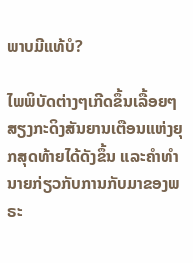ພາບມີແທ້ບໍ?

ໄພພິບັດຕ່າງໆເກີດຂຶ້ນເລື້ອຍໆ ສຽງກະດິງສັນຍານເຕືອນແຫ່ງຍຸກສຸດທ້າຍໄດ້ດັງຂຶ້ນ ແລະຄໍາທໍານາຍກ່ຽວກັບການກັບມາຂອງພຣະ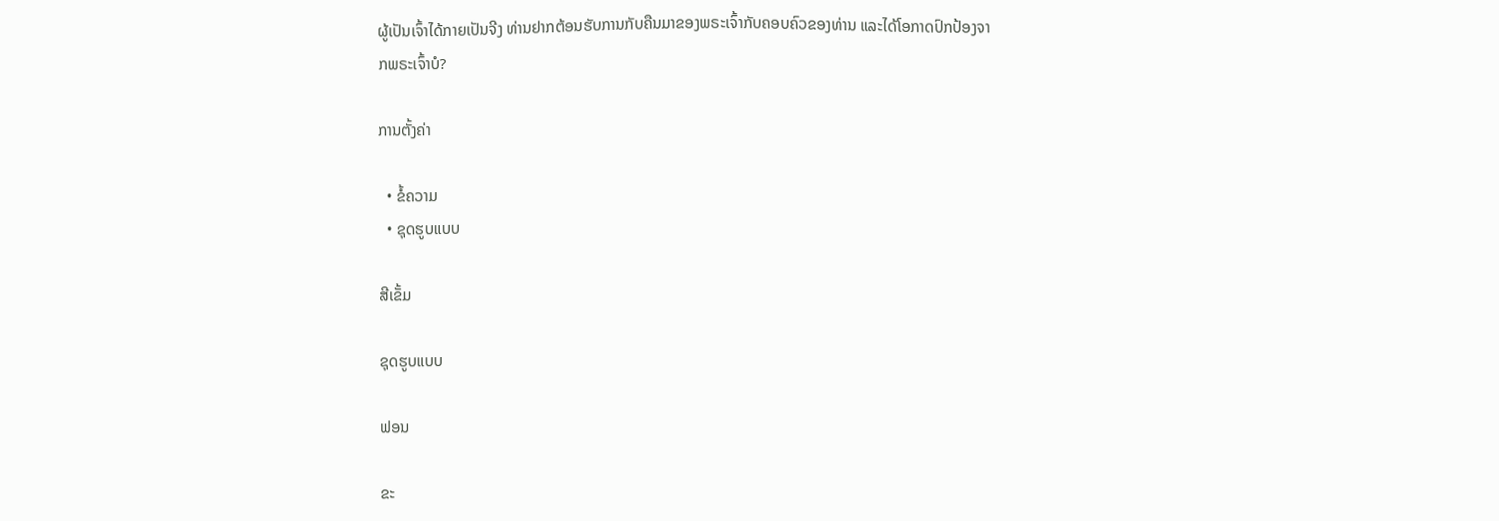ຜູ້ເປັນເຈົ້າໄດ້ກາຍເປັນຈີງ ທ່ານຢາກຕ້ອນຮັບການກັບຄືນມາຂອງພຣະເຈົ້າກັບຄອບຄົວຂອງທ່ານ ແລະໄດ້ໂອກາດປົກປ້ອງຈາກພຣະເຈົ້າບໍ?

ການຕັ້ງຄ່າ

  • ຂໍ້ຄວາມ
  • ຊຸດຮູບແບບ

ສີເຂັ້ມ

ຊຸດຮູບແບບ

ຟອນ

ຂະ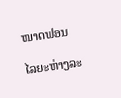ໜາດຟອນ

ໄລຍະຫ່າງລະ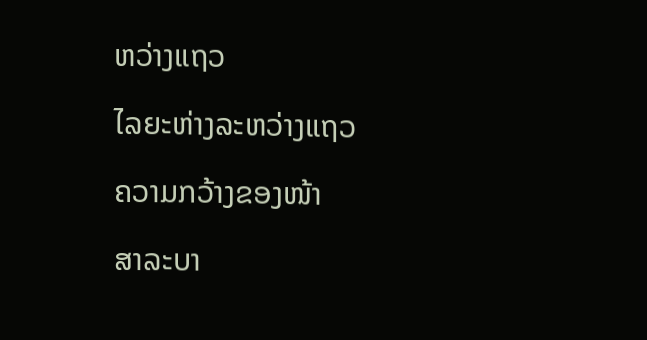ຫວ່າງແຖວ

ໄລຍະຫ່າງລະຫວ່າງແຖວ

ຄວາມກວ້າງຂອງໜ້າ

ສາລະບາ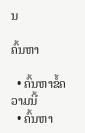ນ

ຄົ້ນຫາ

  • ຄົ້ນຫາຂໍ້ຄວາມນີ້
  • ຄົ້ນຫາ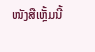ໜັງສືເຫຼັ້ມນີ້